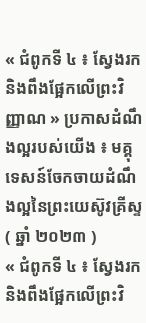« ជំពូកទី ៤ ៖ ស្វែងរក និងពឹងផ្អែកលើព្រះវិញ្ញាណ » ប្រកាសដំណឹងល្អរបស់យើង ៖ មគ្គុទេសន៍ចែកចាយដំណឹងល្អនៃព្រះយេស៊ូវគ្រីស្ទ ( ឆ្នាំ ២០២៣ )
« ជំពូកទី ៤ ៖ ស្វែងរក និងពឹងផ្អែកលើព្រះវិ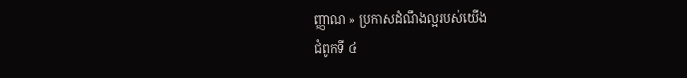ញ្ញាណ » ប្រកាសដំណឹងល្អរបស់យើង
ជំពូកទី ៤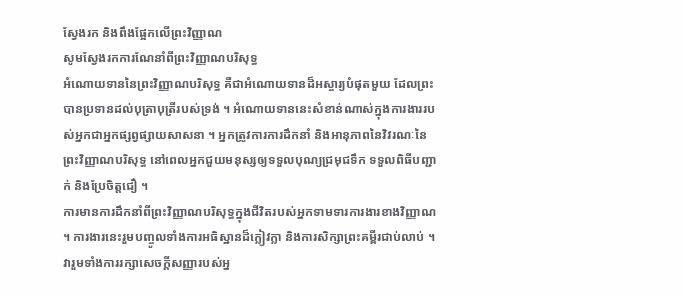ស្វែងរក និងពឹងផ្អែកលើព្រះវិញ្ញាណ
សូមស្វែងរកការណែនាំពីព្រះវិញ្ញាណបរិសុទ្ធ
អំណោយទាននៃព្រះវិញ្ញាណបរិសុទ្ធ គឺជាអំណោយទានដ៏អស្ចារ្យបំផុតមួយ ដែលព្រះបានប្រទានដល់បុត្រាបុត្រីរបស់ទ្រង់ ។ អំណោយទាននេះសំខាន់ណាស់ក្នុងការងាររបស់អ្នកជាអ្នកផ្សព្វផ្សាយសាសនា ។ អ្នកត្រូវការការដឹកនាំ និងអានុភាពនៃវិវរណៈនៃព្រះវិញ្ញាណបរិសុទ្ធ នៅពេលអ្នកជួយមនុស្សឲ្យទទួលបុណ្យជ្រមុជទឹក ទទួលពិធីបញ្ជាក់ និងប្រែចិត្តជឿ ។
ការមានការដឹកនាំពីព្រះវិញ្ញាណបរិសុទ្ធក្នុងជីវិតរបស់អ្នកទាមទារការងារខាងវិញ្ញាណ ។ ការងារនេះរួមបញ្ចូលទាំងការអធិស្ឋានដ៏ក្លៀវក្លា និងការសិក្សាព្រះគម្ពីរជាប់លាប់ ។ វារួមទាំងការរក្សាសេចក្ដីសញ្ញារបស់អ្ន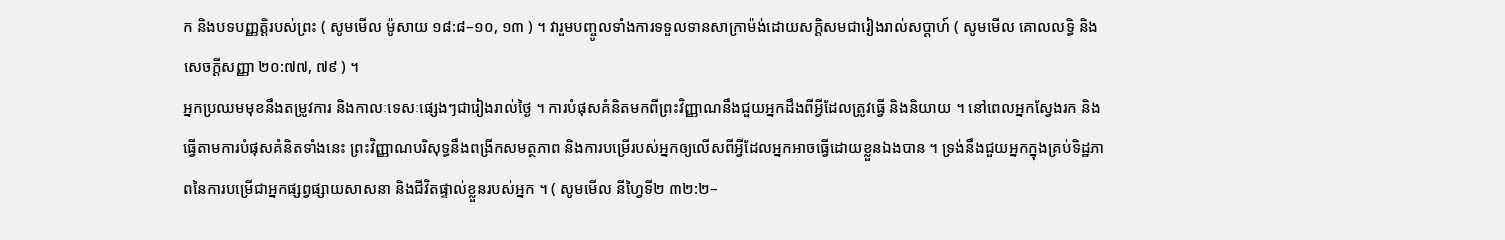ក និងបទបញ្ញត្តិរបស់ព្រះ ( សូមមើល ម៉ូសាយ ១៨:៨–១០, ១៣ ) ។ វារួមបញ្ចូលទាំងការទទួលទានសាក្រាម៉ង់ដោយសក្តិសមជារៀងរាល់សប្តាហ៍ ( សូមមើល គោលលទ្ធិ និងសេចក្តីសញ្ញា ២០:៧៧, ៧៩ ) ។
អ្នកប្រឈមមុខនឹងតម្រូវការ និងកាលៈទេសៈផ្សេងៗជារៀងរាល់ថ្ងៃ ។ ការបំផុសគំនិតមកពីព្រះវិញ្ញាណនឹងជួយអ្នកដឹងពីអ្វីដែលត្រូវធ្វើ និងនិយាយ ។ នៅពេលអ្នកស្វែងរក និងធ្វើតាមការបំផុសគំនិតទាំងនេះ ព្រះវិញ្ញាណបរិសុទ្ធនឹងពង្រីកសមត្ថភាព និងការបម្រើរបស់អ្នកឲ្យលើសពីអ្វីដែលអ្នកអាចធ្វើដោយខ្លួនឯងបាន ។ ទ្រង់នឹងជួយអ្នកក្នុងគ្រប់ទិដ្ឋភាពនៃការបម្រើជាអ្នកផ្សព្វផ្សាយសាសនា និងជីវិតផ្ទាល់ខ្លួនរបស់អ្នក ។ ( សូមមើល នីហ្វៃទី២ ៣២:២–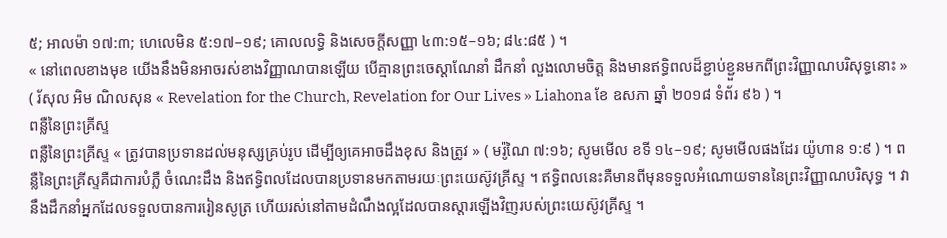៥; អាលម៉ា ១៧:៣; ហេលេមិន ៥:១៧–១៩; គោលលទ្ធិ និងសេចក្តីសញ្ញា ៤៣:១៥–១៦; ៨៤:៨៥ ) ។
« នៅពេលខាងមុខ យើងនឹងមិនអាចរស់ខាងវិញ្ញាណបានឡើយ បើគ្មានព្រះចេស្ដាណែនាំ ដឹកនាំ លួងលោមចិត្ត និងមានឥទ្ធិពលដ៏ខ្ជាប់ខ្ជួនមកពីព្រះវិញ្ញាណបរិសុទ្ធនោះ » ( រ័សុល អិម ណិលសុន « Revelation for the Church, Revelation for Our Lives » Liahona ខែ ឧសភា ឆ្នាំ ២០១៨ ទំព័រ ៩៦ ) ។
ពន្លឺនៃព្រះគ្រីស្ទ
ពន្លឺនៃព្រះគ្រីស្ទ « ត្រូវបានប្រទានដល់មនុស្សគ្រប់រូប ដើម្បីឲ្យគេអាចដឹងខុស និងត្រូវ » ( មរ៉ូណៃ ៧:១៦; សូមមើល ខទី ១៤–១៩; សូមមើលផងដែរ យ៉ូហាន ១:៩ ) ។ ពន្លឺនៃព្រះគ្រីស្ទគឺជាការបំភ្លឺ ចំណេះដឹង និងឥទ្ធិពលដែលបានប្រទានមកតាមរយៈព្រះយេស៊ូវគ្រីស្ទ ។ ឥទ្ធិពលនេះគឺមានពីមុនទទួលអំណោយទាននៃព្រះវិញ្ញាណបរិសុទ្ធ ។ វានឹងដឹកនាំអ្នកដែលទទួលបានការរៀនសូត្រ ហើយរស់នៅតាមដំណឹងល្អដែលបានស្ដារឡើងវិញរបស់ព្រះយេស៊ូវគ្រីស្ទ ។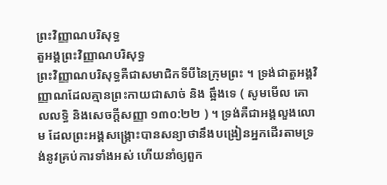ព្រះវិញ្ញាណបរិសុទ្ធ
តួអង្គព្រះវិញ្ញាណបរិសុទ្ធ
ព្រះវិញ្ញាណបរិសុទ្ធគឺជាសមាជិកទីបីនៃក្រុមព្រះ ។ ទ្រង់ជាតួអង្គវិញ្ញាណដែលគ្មានព្រះកាយជាសាច់ និង ឆ្អឹងទេ ( សូមមើល គោលលទ្ធិ និងសេចក្តីសញ្ញា ១៣០:២២ ) ។ ទ្រង់គឺជាអង្គលួងលោម ដែលព្រះអង្គសង្គ្រោះបានសន្យាថានឹងបង្រៀនអ្នកដើរតាមទ្រង់នូវគ្រប់ការទាំងអស់ ហើយនាំឲ្យពួក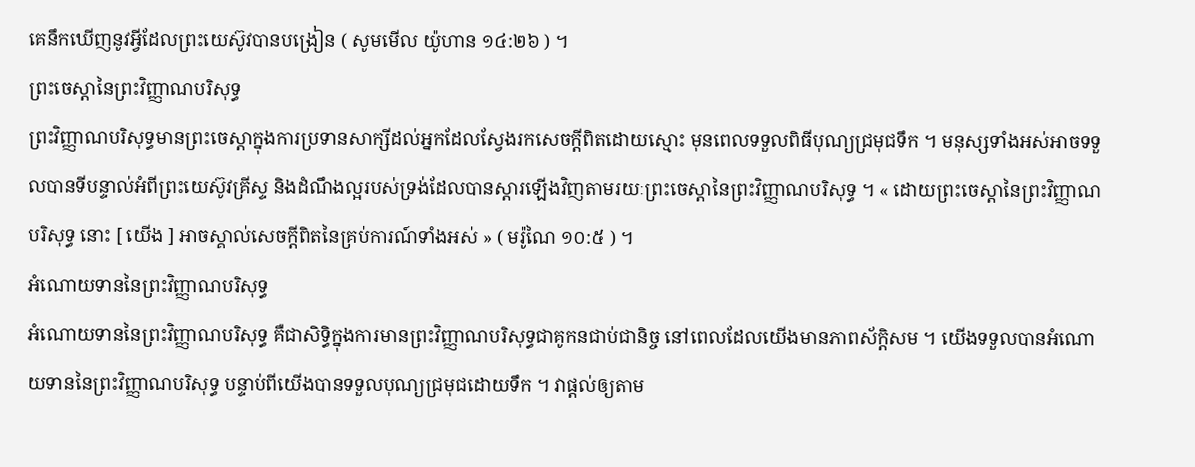គេនឹកឃើញនូវអ្វីដែលព្រះយេស៊ូវបានបង្រៀន ( សូមមើល យ៉ូហាន ១៤:២៦ ) ។
ព្រះចេស្ដានៃព្រះវិញ្ញាណបរិសុទ្ធ
ព្រះវិញ្ញាណបរិសុទ្ធមានព្រះចេស្ដាក្នុងការប្រទានសាក្សីដល់អ្នកដែលស្វែងរកសេចក្ដីពិតដោយស្មោះ មុនពេលទទួលពិធីបុណ្យជ្រមុជទឹក ។ មនុស្សទាំងអស់អាចទទួលបានទីបន្ទាល់អំពីព្រះយេស៊ូវគ្រីស្ទ និងដំណឹងល្អរបស់ទ្រង់ដែលបានស្ដារឡើងវិញតាមរយៈព្រះចេស្ដានៃព្រះវិញ្ញាណបរិសុទ្ធ ។ « ដោយព្រះចេស្ដានៃព្រះវិញ្ញាណបរិសុទ្ធ នោះ [ យើង ] អាចស្គាល់សេចក្ដីពិតនៃគ្រប់ការណ៍ទាំងអស់ » ( មរ៉ូណៃ ១០:៥ ) ។
អំណោយទាននៃព្រះវិញ្ញាណបរិសុទ្ធ
អំណោយទាននៃព្រះវិញ្ញាណបរិសុទ្ធ គឺជាសិទ្ធិក្នុងការមានព្រះវិញ្ញាណបរិសុទ្ធជាគូកនជាប់ជានិច្ច នៅពេលដែលយើងមានភាពស័ក្ដិសម ។ យើងទទួលបានអំណោយទាននៃព្រះវិញ្ញាណបរិសុទ្ធ បន្ទាប់ពីយើងបានទទួលបុណ្យជ្រមុជដោយទឹក ។ វាផ្ដល់ឲ្យតាម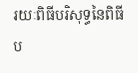រយៈពិធីបរិសុទ្ធនៃពិធីប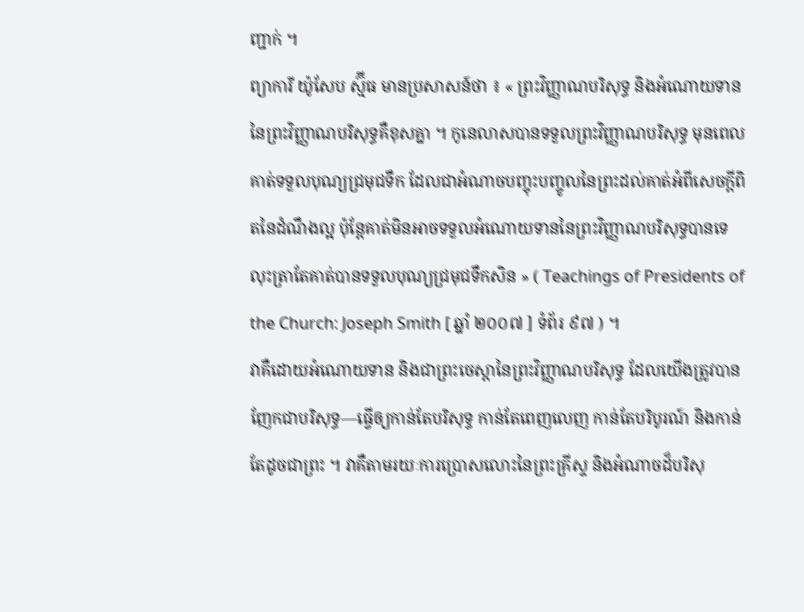ញ្ជាក់ ។
ព្យាការី យ៉ូសែប ស្ម៊ីធ មានប្រសាសន៍ថា ៖ « ព្រះវិញ្ញាណបរិសុទ្ធ និងអំណោយទាននៃព្រះវិញ្ញាណបរិសុទ្ធគឺខុសគ្នា ។ កូនេលាសបានទទួលព្រះវិញ្ញាណបរិសុទ្ធ មុនពេលគាត់ទទួលបុណ្យជ្រមុជទឹក ដែលជាអំណាចបញ្ចុះបញ្ចូលនៃព្រះដល់គាត់អំពីសេចក្តីពិតនៃដំណឹងល្អ ប៉ុន្តែគាត់មិនអាចទទួលអំណោយទាននៃព្រះវិញ្ញាណបរិសុទ្ធបានទេ លុះត្រាតែគាត់បានទទួលបុណ្យជ្រមុជទឹកសិន » ( Teachings of Presidents of the Church: Joseph Smith [ ឆ្នាំ ២០០៧ ] ទំព័រ ៩៧ ) ។
វាគឺដោយអំណោយទាន និងជាព្រះចេស្ដានៃព្រះវិញ្ញាណបរិសុទ្ធ ដែលយើងត្រូវបានញែកជាបរិសុទ្ធ—ធ្វើឲ្យកាន់តែបរិសុទ្ធ កាន់តែពេញលេញ កាន់តែបរិបូរណ៍ និងកាន់តែដូចជាព្រះ ។ វាគឺតាមរយៈការប្រោសលោះនៃព្រះគ្រីស្ទ និងអំណាចដ៏បរិសុ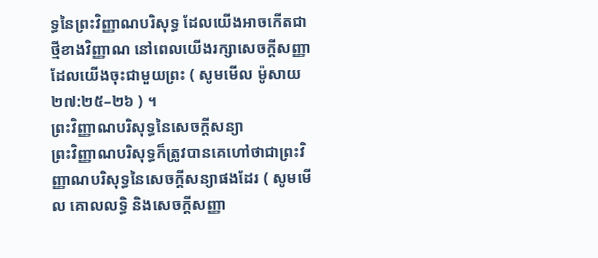ទ្ធនៃព្រះវិញ្ញាណបរិសុទ្ធ ដែលយើងអាចកើតជាថ្មីខាងវិញ្ញាណ នៅពេលយើងរក្សាសេចក្ដីសញ្ញាដែលយើងចុះជាមួយព្រះ ( សូមមើល ម៉ូសាយ ២៧:២៥–២៦ ) ។
ព្រះវិញ្ញាណបរិសុទ្ធនៃសេចក្តីសន្យា
ព្រះវិញ្ញាណបរិសុទ្ធក៏ត្រូវបានគេហៅថាជាព្រះវិញ្ញាណបរិសុទ្ធនៃសេចក្តីសន្យាផងដែរ ( សូមមើល គោលលទ្ធិ និងសេចក្តីសញ្ញា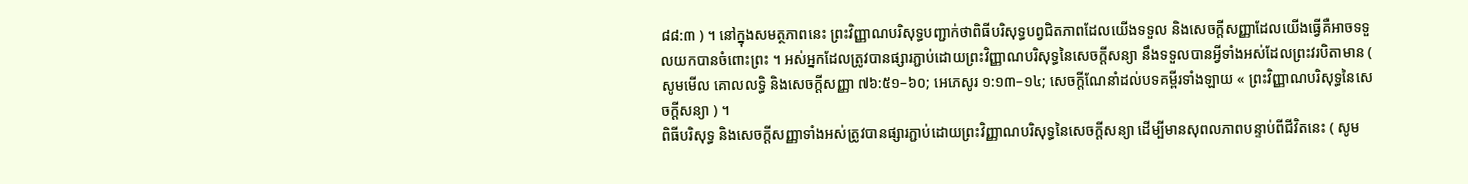៨៨:៣ ) ។ នៅក្នុងសមត្ថភាពនេះ ព្រះវិញ្ញាណបរិសុទ្ធបញ្ជាក់ថាពិធីបរិសុទ្ធបព្វជិតភាពដែលយើងទទួល និងសេចក្ដីសញ្ញាដែលយើងធ្វើគឺអាចទទួលយកបានចំពោះព្រះ ។ អស់អ្នកដែលត្រូវបានផ្សារភ្ជាប់ដោយព្រះវិញ្ញាណបរិសុទ្ធនៃសេចក្តីសន្យា នឹងទទួលបានអ្វីទាំងអស់ដែលព្រះវរបិតាមាន ( សូមមើល គោលលទ្ធិ និងសេចក្តីសញ្ញា ៧៦:៥១–៦០; អេភេសូរ ១:១៣–១៤; សេចក្ដីណែនាំដល់បទគម្ពីរទាំងឡាយ « ព្រះវិញ្ញាណបរិសុទ្ធនៃសេចក្ដីសន្យា ) ។
ពិធីបរិសុទ្ធ និងសេចក្ដីសញ្ញាទាំងអស់ត្រូវបានផ្សារភ្ជាប់ដោយព្រះវិញ្ញាណបរិសុទ្ធនៃសេចក្តីសន្យា ដើម្បីមានសុពលភាពបន្ទាប់ពីជីវិតនេះ ( សូម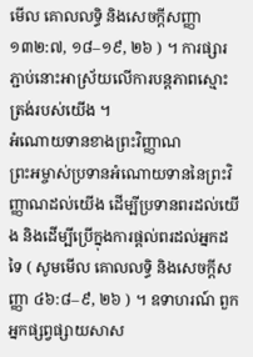មើល គោលលទ្ធិ និងសេចក្តីសញ្ញា ១៣២:៧, ១៨–១៩, ២៦ ) ។ ការផ្សារភ្ជាប់នោះអាស្រ័យលើការបន្តភាពស្មោះត្រង់របស់យើង ។
អំណោយទានខាងព្រះវិញ្ញាណ
ព្រះអម្ចាស់ប្រទានអំណោយទាននៃព្រះវិញ្ញាណដល់យើង ដើម្បីប្រទានពរដល់យើង និងដើម្បីប្រើក្នុងការផ្ដល់ពរដល់អ្នកដទៃ ( សូមមើល គោលលទ្ធិ និងសេចក្តីសញ្ញា ៤៦:៨–៩, ២៦ ) ។ ឧទាហរណ៍ ពួកអ្នកផ្សព្វផ្សាយសាស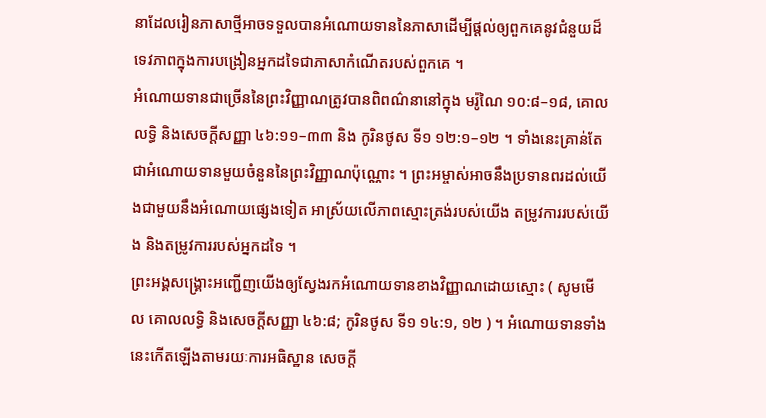នាដែលរៀនភាសាថ្មីអាចទទួលបានអំណោយទាននៃភាសាដើម្បីផ្តល់ឲ្យពួកគេនូវជំនួយដ៏ទេវភាពក្នុងការបង្រៀនអ្នកដទៃជាភាសាកំណើតរបស់ពួកគេ ។
អំណោយទានជាច្រើននៃព្រះវិញ្ញាណត្រូវបានពិពណ៌នានៅក្នុង មរ៉ូណៃ ១០:៨–១៨, គោលលទ្ធិ និងសេចក្តីសញ្ញា ៤៦:១១–៣៣ និង កូរិនថូស ទី១ ១២:១–១២ ។ ទាំងនេះគ្រាន់តែជាអំណោយទានមួយចំនួននៃព្រះវិញ្ញាណប៉ុណ្ណោះ ។ ព្រះអម្ចាស់អាចនឹងប្រទានពរដល់យើងជាមួយនឹងអំណោយផ្សេងទៀត អាស្រ័យលើភាពស្មោះត្រង់របស់យើង តម្រូវការរបស់យើង និងតម្រូវការរបស់អ្នកដទៃ ។
ព្រះអង្គសង្គ្រោះអញ្ជើញយើងឲ្យស្វែងរកអំណោយទានខាងវិញ្ញាណដោយស្មោះ ( សូមមើល គោលលទ្ធិ និងសេចក្តីសញ្ញា ៤៦:៨; កូរិនថូស ទី១ ១៤:១, ១២ ) ។ អំណោយទានទាំងនេះកើតឡើងតាមរយៈការអធិស្ឋាន សេចក្ដី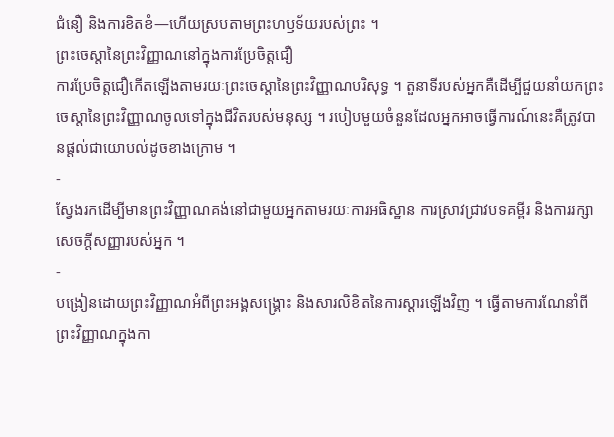ជំនឿ និងការខិតខំ—ហើយស្របតាមព្រះហឫទ័យរបស់ព្រះ ។
ព្រះចេស្តានៃព្រះវិញ្ញាណនៅក្នុងការប្រែចិត្តជឿ
ការប្រែចិត្តជឿកើតឡើងតាមរយៈព្រះចេស្ដានៃព្រះវិញ្ញាណបរិសុទ្ធ ។ តួនាទីរបស់អ្នកគឺដើម្បីជួយនាំយកព្រះចេស្ដានៃព្រះវិញ្ញាណចូលទៅក្នុងជីវិតរបស់មនុស្ស ។ របៀបមួយចំនួនដែលអ្នកអាចធ្វើការណ៍នេះគឺត្រូវបានផ្ដល់ជាយោបល់ដូចខាងក្រោម ។
-
ស្វែងរកដើម្បីមានព្រះវិញ្ញាណគង់នៅជាមួយអ្នកតាមរយៈការអធិស្ឋាន ការស្រាវជ្រាវបទគម្ពីរ និងការរក្សាសេចក្តីសញ្ញារបស់អ្នក ។
-
បង្រៀនដោយព្រះវិញ្ញាណអំពីព្រះអង្គសង្គ្រោះ និងសារលិខិតនៃការស្ដារឡើងវិញ ។ ធ្វើតាមការណែនាំពីព្រះវិញ្ញាណក្នុងកា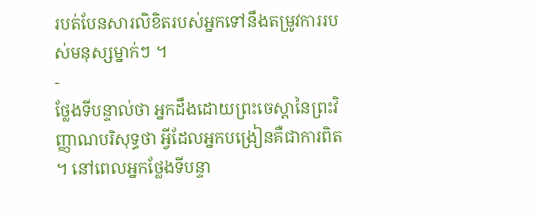របត់បែនសារលិខិតរបស់អ្នកទៅនឹងតម្រូវការរបស់មនុស្សម្នាក់ៗ ។
-
ថ្លែងទីបន្ទាល់ថា អ្នកដឹងដោយព្រះចេស្ដានៃព្រះវិញ្ញាណបរិសុទ្ធថា អ្វីដែលអ្នកបង្រៀនគឺជាការពិត ។ នៅពេលអ្នកថ្លែងទីបន្ទា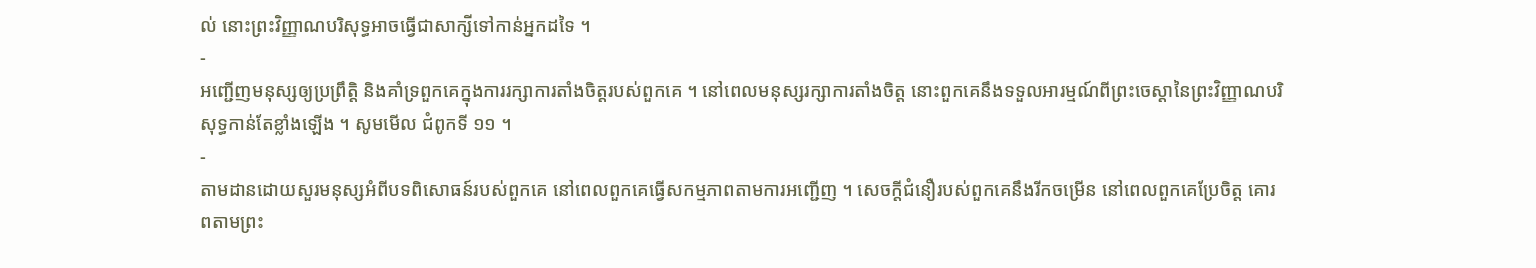ល់ នោះព្រះវិញ្ញាណបរិសុទ្ធអាចធ្វើជាសាក្សីទៅកាន់អ្នកដទៃ ។
-
អញ្ជើញមនុស្សឲ្យប្រព្រឹត្តិ និងគាំទ្រពួកគេក្នុងការរក្សាការតាំងចិត្តរបស់ពួកគេ ។ នៅពេលមនុស្សរក្សាការតាំងចិត្ត នោះពួកគេនឹងទទួលអារម្មណ៍ពីព្រះចេស្ដានៃព្រះវិញ្ញាណបរិសុទ្ធកាន់តែខ្លាំងឡើង ។ សូមមើល ជំពូកទី ១១ ។
-
តាមដានដោយសួរមនុស្សអំពីបទពិសោធន៍របស់ពួកគេ នៅពេលពួកគេធ្វើសកម្មភាពតាមការអញ្ជើញ ។ សេចក្តីជំនឿរបស់ពួកគេនឹងរីកចម្រើន នៅពេលពួកគេប្រែចិត្ត គោរពតាមព្រះ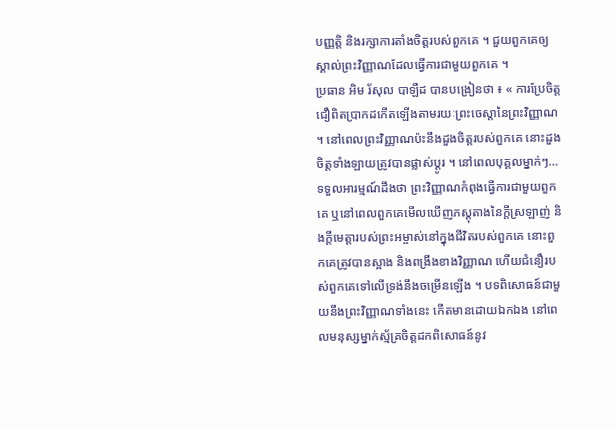បញ្ញត្តិ និងរក្សាការតាំងចិត្តរបស់ពួកគេ ។ ជួយពួកគេឲ្យស្គាល់ព្រះវិញ្ញាណដែលធ្វើការជាមួយពួកគេ ។
ប្រធាន អិម រ័សុល បាឡឺដ បានបង្រៀនថា ៖ « ការប្រែចិត្តជឿពិតប្រាកដកើតឡើងតាមរយៈព្រះចេស្តានៃព្រះវិញ្ញាណ ។ នៅពេលព្រះវិញ្ញាណប៉ះនឹងដួងចិត្តរបស់ពួកគេ នោះដួងចិត្តទាំងឡាយត្រូវបានផ្លាស់ប្ដូរ ។ នៅពេលបុគ្គលម្នាក់ៗ… ទទួលអារម្មណ៍ដឹងថា ព្រះវិញ្ញាណកំពុងធ្វើការជាមួយពួកគេ ឬនៅពេលពួកគេមើលឃើញភស្ដុតាងនៃក្ដីស្រឡាញ់ និងក្ដីមេត្តារបស់ព្រះអម្ចាស់នៅក្នុងជីវិតរបស់ពួកគេ នោះពួកគេត្រូវបានស្អាង និងពង្រឹងខាងវិញ្ញាណ ហើយជំនឿរបស់ពួកគេទៅលើទ្រង់នឹងចម្រើនឡើង ។ បទពិសោធន៍ជាមួយនឹងព្រះវិញ្ញាណទាំងនេះ កើតមានដោយឯកឯង នៅពេលមនុស្សម្នាក់ស្ម័គ្រចិត្តដកពិសោធន៍នូវ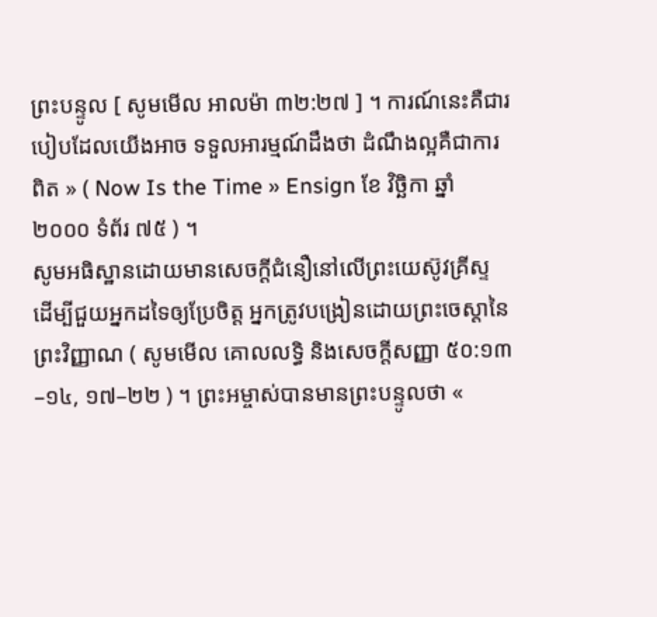ព្រះបន្ទូល [ សូមមើល អាលម៉ា ៣២:២៧ ] ។ ការណ៍នេះគឺជារបៀបដែលយើងអាច ទទួលអារម្មណ៍ដឹងថា ដំណឹងល្អគឺជាការពិត » ( Now Is the Time » Ensign ខែ វិច្ឆិកា ឆ្នាំ ២០០០ ទំព័រ ៧៥ ) ។
សូមអធិស្ឋានដោយមានសេចក្តីជំនឿនៅលើព្រះយេស៊ូវគ្រីស្ទ
ដើម្បីជួយអ្នកដទៃឲ្យប្រែចិត្ត អ្នកត្រូវបង្រៀនដោយព្រះចេស្ដានៃព្រះវិញ្ញាណ ( សូមមើល គោលលទ្ធិ និងសេចក្តីសញ្ញា ៥០:១៣–១៤, ១៧–២២ ) ។ ព្រះអម្ចាស់បានមានព្រះបន្ទូលថា «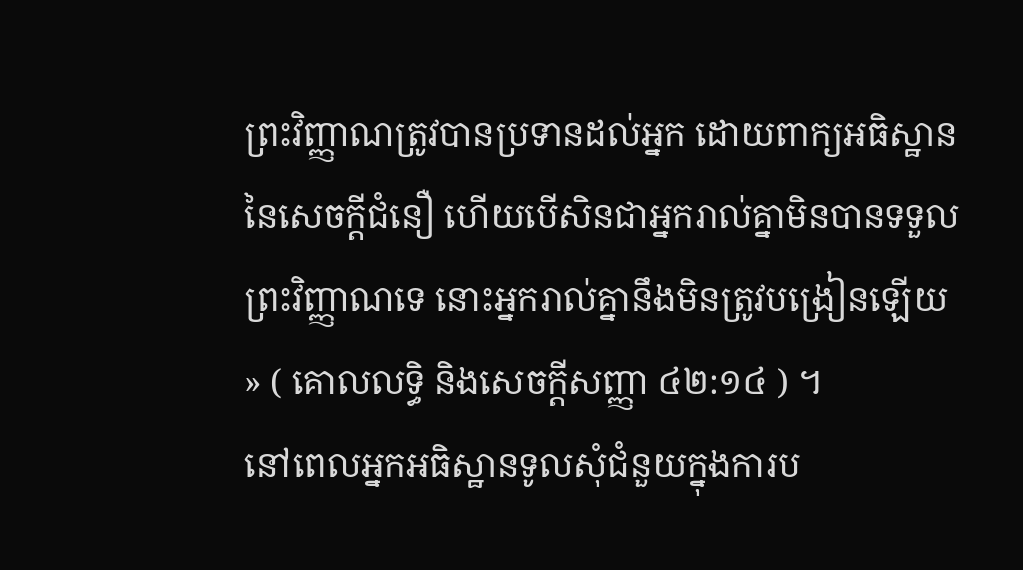ព្រះវិញ្ញាណត្រូវបានប្រទានដល់អ្នក ដោយពាក្យអធិស្ឋាននៃសេចក្ដីជំនឿ ហើយបើសិនជាអ្នករាល់គ្នាមិនបានទទួលព្រះវិញ្ញាណទេ នោះអ្នករាល់គ្នានឹងមិនត្រូវបង្រៀនឡើយ » ( គោលលទ្ធិ និងសេចក្តីសញ្ញា ៤២:១៤ ) ។
នៅពេលអ្នកអធិស្ឋានទូលសុំជំនួយក្នុងការប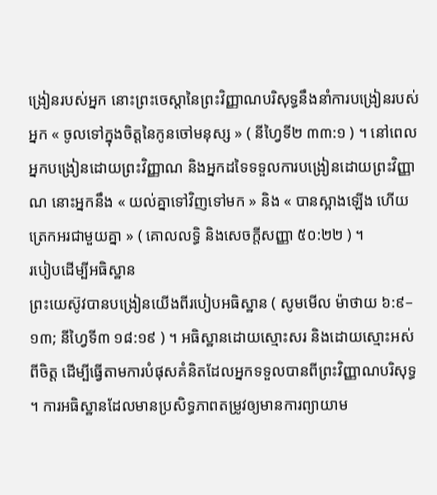ង្រៀនរបស់អ្នក នោះព្រះចេស្ដានៃព្រះវិញ្ញាណបរិសុទ្ធនឹងនាំការបង្រៀនរបស់អ្នក « ចូលទៅក្នុងចិត្តនៃកូនចៅមនុស្ស » ( នីហ្វៃទី២ ៣៣:១ ) ។ នៅពេលអ្នកបង្រៀនដោយព្រះវិញ្ញាណ និងអ្នកដទៃទទួលការបង្រៀនដោយព្រះវិញ្ញាណ នោះអ្នកនឹង « យល់គ្នាទៅវិញទៅមក » និង « បានស្អាងឡើង ហើយត្រេកអរជាមួយគ្នា » ( គោលលទ្ធិ និងសេចក្តីសញ្ញា ៥០:២២ ) ។
របៀបដើម្បីអធិស្ឋាន
ព្រះយេស៊ូវបានបង្រៀនយើងពីរបៀបអធិស្ឋាន ( សូមមើល ម៉ាថាយ ៦:៩–១៣; នីហ្វៃទី៣ ១៨:១៩ ) ។ អធិស្ឋានដោយស្មោះសរ និងដោយស្មោះអស់ពីចិត្ត ដើម្បីធ្វើតាមការបំផុសគំនិតដែលអ្នកទទួលបានពីព្រះវិញ្ញាណបរិសុទ្ធ ។ ការអធិស្ឋានដែលមានប្រសិទ្ធភាពតម្រូវឲ្យមានការព្យាយាម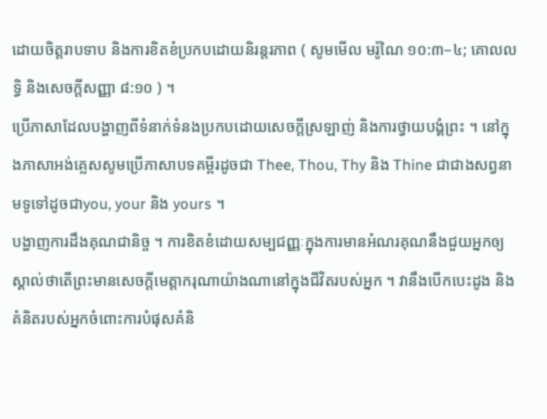ដោយចិត្តរាបទាប និងការខិតខំប្រកបដោយនិរន្តរភាព ( សូមមើល មរ៉ូណៃ ១០:៣–៤; គោលលទ្ធិ និងសេចក្តីសញ្ញា ៨:១០ ) ។
ប្រើភាសាដែលបង្ហាញពីទំនាក់ទំនងប្រកបដោយសេចក្ដីស្រឡាញ់ និងការថ្វាយបង្គំព្រះ ។ នៅក្នុងភាសាអង់គ្លេសសូមប្រើភាសាបទគម្ពីរដូចជា Thee, Thou, Thy និង Thine ជាជាងសព្វនាមទូទៅដូចជាyou, your និង yours ។
បង្ហាញការដឹងគុណជានិច្ច ។ ការខិតខំដោយសម្បជញ្ញៈក្នុងការមានអំណរគុណនឹងជួយអ្នកឲ្យស្គាល់ថាតើព្រះមានសេចក្តីមេត្តាករុណាយ៉ាងណានៅក្នុងជីវិតរបស់អ្នក ។ វានឹងបើកបេះដូង និងគំនិតរបស់អ្នកចំពោះការបំផុសគំនិ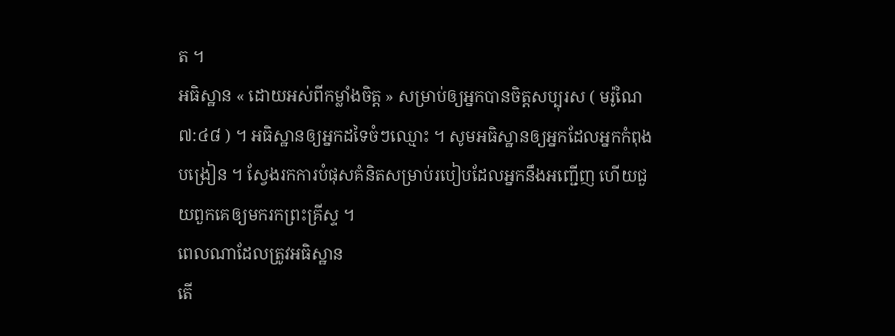ត ។
អធិស្ឋាន « ដោយអស់ពីកម្លាំងចិត្ត » សម្រាប់ឲ្យអ្នកបានចិត្តសប្បុរស ( មរ៉ូណៃ ៧:៤៨ ) ។ អធិស្ឋានឲ្យអ្នកដទៃចំៗឈ្មោះ ។ សូមអធិស្ឋានឲ្យអ្នកដែលអ្នកកំពុងបង្រៀន ។ ស្វែងរកការបំផុសគំនិតសម្រាប់របៀបដែលអ្នកនឹងអញ្ជើញ ហើយជួយពួកគេឲ្យមករកព្រះគ្រីស្ទ ។
ពេលណាដែលត្រូវអធិស្ឋាន
តើ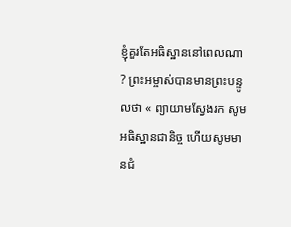ខ្ញុំគួរតែអធិស្ឋាននៅពេលណា ? ព្រះអម្ចាស់បានមានព្រះបន្ទូលថា « ព្យាយាមស្វែងរក សូមអធិស្ឋានជានិច្ច ហើយសូមមានជំ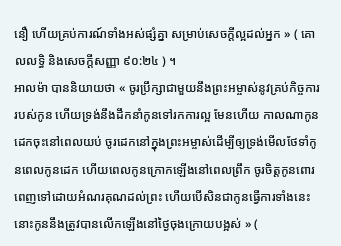នឿ ហើយគ្រប់ការណ៍ទាំងអស់ផ្សំគ្នា សម្រាប់សេចក្ដីល្អដល់អ្នក » ( គោលលទ្ធិ និងសេចក្តីសញ្ញា ៩០:២៤ ) ។
អាលម៉ា បាននិយាយថា « ចូរប្រឹក្សាជាមួយនឹងព្រះអម្ចាស់នូវគ្រប់កិច្ចការរបស់កូន ហើយទ្រង់នឹងដឹកនាំកូនទៅរកការល្អ មែនហើយ កាលណាកូនដេកចុះនៅពេលយប់ ចូរដេកនៅក្នុងព្រះអម្ចាស់ដើម្បីឲ្យទ្រង់មើលថែទាំកូនពេលកូនដេក ហើយពេលកូនក្រោកឡើងនៅពេលព្រឹក ចូរចិត្តកូនពោរពេញទៅដោយអំណរគុណដល់ព្រះ ហើយបើសិនជាកូនធ្វើការទាំងនេះ នោះកូននឹងត្រូវបានលើកឡើងនៅថ្ងៃចុងក្រោយបង្អស់ » (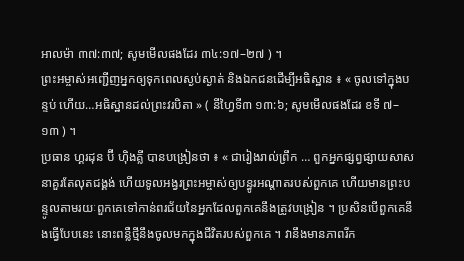អាលម៉ា ៣៧:៣៧; សូមមើលផងដែរ ៣៤:១៧–២៧ ) ។
ព្រះអម្ចាស់អញ្ជើញអ្នកឲ្យទុកពេលស្ងប់ស្ងាត់ និងឯកជនដើម្បីអធិស្ឋាន ៖ « ចូលទៅក្នុងបន្ទប់ ហើយ…អធិស្ឋានដល់ព្រះវរបិតា » ( នីហ្វៃទី៣ ១៣:៦; សូមមើលផងដែរ ខទី ៧–១៣ ) ។
ប្រធាន ហ្គរដុន ប៊ី ហ៊ិងគ្លី បានបង្រៀនថា ៖ « ជារៀងរាល់ព្រឹក … ពួកអ្នកផ្សព្វផ្សាយសាសនាគួរតែលុតជង្គង់ ហើយទូលអង្វរព្រះអម្ចាស់ឲ្យបន្ធូរអណ្តាតរបស់ពួកគេ ហើយមានព្រះបន្ទូលតាមរយៈពួកគេទៅកាន់ពរជ័យនៃអ្នកដែលពួកគេនឹងត្រូវបង្រៀន ។ ប្រសិនបើពួកគេនឹងធ្វើបែបនេះ នោះពន្លឺថ្មីនឹងចូលមកក្នុងជីវិតរបស់ពួកគេ ។ វានឹងមានភាពរីក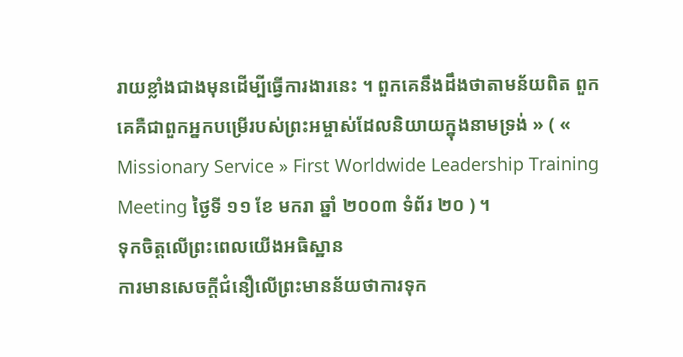រាយខ្លាំងជាងមុនដើម្បីធ្វើការងារនេះ ។ ពួកគេនឹងដឹងថាតាមន័យពិត ពួកគេគឺជាពួកអ្នកបម្រើរបស់ព្រះអម្ចាស់ដែលនិយាយក្នុងនាមទ្រង់ » ( « Missionary Service » First Worldwide Leadership Training Meeting ថ្ងៃទី ១១ ខែ មករា ឆ្នាំ ២០០៣ ទំព័រ ២០ ) ។
ទុកចិត្តលើព្រះពេលយើងអធិស្ឋាន
ការមានសេចក្តីជំនឿលើព្រះមានន័យថាការទុក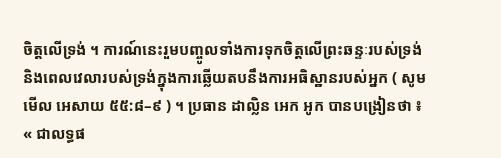ចិត្តលើទ្រង់ ។ ការណ៍នេះរួមបញ្ចូលទាំងការទុកចិត្តលើព្រះឆន្ទៈរបស់ទ្រង់ និងពេលវេលារបស់ទ្រង់ក្នុងការឆ្លើយតបនឹងការអធិស្ឋានរបស់អ្នក ( សូមមើល អេសាយ ៥៥:៨–៩ ) ។ ប្រធាន ដាល្លិន អេក អូក បានបង្រៀនថា ៖
« ជាលទ្ធផ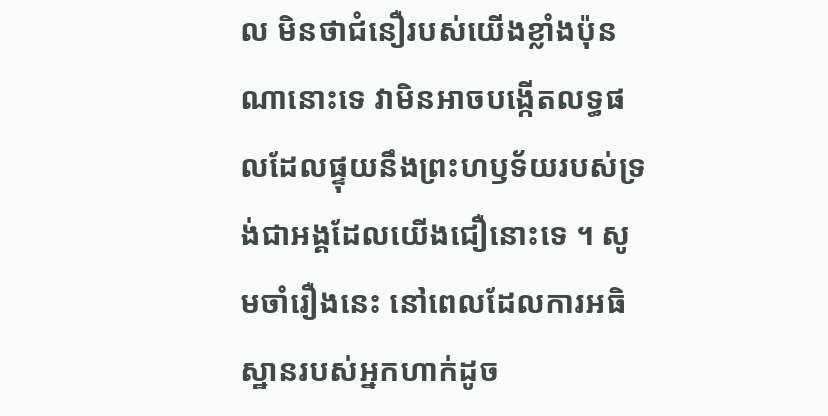ល មិនថាជំនឿរបស់យើងខ្លាំងប៉ុនណានោះទេ វាមិនអាចបង្កើតលទ្ធផលដែលផ្ទុយនឹងព្រះហឫទ័យរបស់ទ្រង់ជាអង្គដែលយើងជឿនោះទេ ។ សូមចាំរឿងនេះ នៅពេលដែលការអធិស្ឋានរបស់អ្នកហាក់ដូច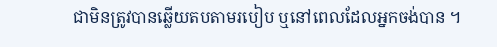ជាមិនត្រូវបានឆ្លើយតបតាមរបៀប ឬនៅពេលដែលអ្នកចង់បាន ។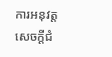ការអនុវត្តសេចក្ដីជំ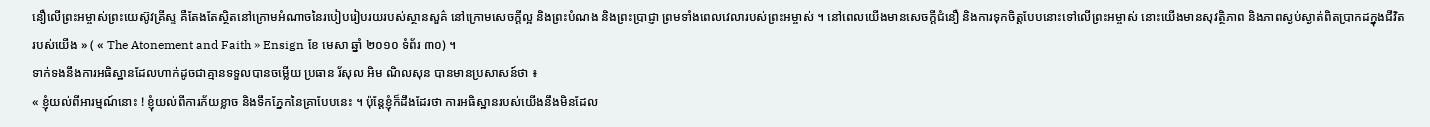នឿលើព្រះអម្ចាស់ព្រះយេស៊ូវគ្រីស្ទ គឺតែងតែស្ថិតនៅក្រោមអំណាចនៃរបៀបរៀបរយរបស់ស្ថានសួគ៌ នៅក្រោមសេចក្ដីល្អ និងព្រះបំណង និងព្រះប្រាជ្ញា ព្រមទាំងពេលវេលារបស់ព្រះអម្ចាស់ ។ នៅពេលយើងមានសេចក្តីជំនឿ និងការទុកចិត្តបែបនោះទៅលើព្រះអម្ចាស់ នោះយើងមានសុវត្ថិភាព និងភាពស្ងប់ស្ងាត់ពិតប្រាកដក្នុងជីវិតរបស់យើង » ( « The Atonement and Faith » Ensign ខែ មេសា ឆ្នាំ ២០១០ ទំព័រ ៣០) ។
ទាក់ទងនឹងការអធិស្ឋានដែលហាក់ដូចជាគ្មានទទួលបានចម្លើយ ប្រធាន រ័សុល អិម ណិលសុន បានមានប្រសាសន៍ថា ៖
« ខ្ញុំយល់ពីអារម្មណ៍នោះ ! ខ្ញុំយល់ពីការភ័យខ្លាច និងទឹកភ្នែកនៃគ្រាបែបនេះ ។ ប៉ុន្តែខ្ញុំក៏ដឹងដែរថា ការអធិស្ឋានរបស់យើងនឹងមិនដែល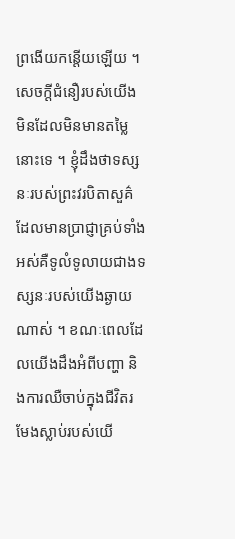ព្រងើយកន្តើយឡើយ ។ សេចក្ដីជំនឿរបស់យើងមិនដែលមិនមានតម្លៃនោះទេ ។ ខ្ញុំដឹងថាទស្សនៈរបស់ព្រះវរបិតាសួគ៌ដែលមានប្រាជ្ញាគ្រប់ទាំងអស់គឺទូលំទូលាយជាងទស្សនៈរបស់យើងឆ្ងាយណាស់ ។ ខណៈពេលដែលយើងដឹងអំពីបញ្ហា និងការឈឺចាប់ក្នុងជីវិតរមែងស្លាប់របស់យើ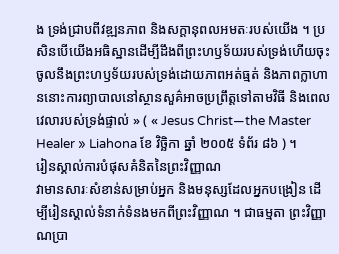ង ទ្រង់ជ្រាបពីវឌ្ឍនភាព និងសក្ដានុពលអមតៈរបស់យើង ។ ប្រសិនបើយើងអធិស្ឋានដើម្បីដឹងពីព្រះហឫទ័យរបស់ទ្រង់ហើយចុះចូលនឹងព្រះហឫទ័យរបស់ទ្រង់ដោយភាពអត់ធ្មត់ និងភាពក្លាហាននោះការព្យាបាលនៅស្ថានសួគ៌អាចប្រព្រឹត្តទៅតាមវិធី និងពេលវេលារបស់ទ្រង់ផ្ទាល់ » ( « Jesus Christ—the Master Healer » Liahona ខែ វិច្ឆិកា ឆ្នាំ ២០០៥ ទំព័រ ៨៦ ) ។
រៀនស្គាល់ការបំផុសគំនិតនៃព្រះវិញ្ញាណ
វាមានសារៈសំខាន់សម្រាប់អ្នក និងមនុស្សដែលអ្នកបង្រៀន ដើម្បីរៀនស្គាល់ទំនាក់ទំនងមកពីព្រះវិញ្ញាណ ។ ជាធម្មតា ព្រះវិញ្ញាណប្រា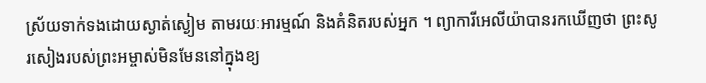ស្រ័យទាក់ទងដោយស្ងាត់ស្ងៀម តាមរយៈអារម្មណ៍ និងគំនិតរបស់អ្នក ។ ព្យាការីអេលីយ៉ាបានរកឃើញថា ព្រះសូរសៀងរបស់ព្រះអម្ចាស់មិនមែននៅក្នុងខ្យ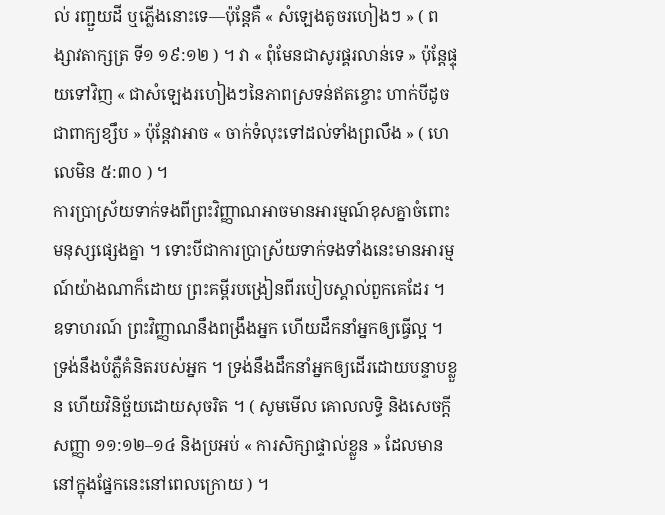ល់ រញ្ជួយដី ឬភ្លើងនោះទេ—ប៉ុន្តែគឺ « សំឡេងតូចរហៀងៗ » ( ពង្សាវតាក្សត្រ ទី១ ១៩:១២ ) ។ វា « ពុំមែនជាសូរផ្គរលាន់ទេ » ប៉ុន្តែផ្ទុយទៅវិញ « ជាសំឡេងរហៀងៗនៃភាពស្រទន់ឥតខ្ចោះ ហាក់បីដូចជាពាក្យខ្សឹប » ប៉ុន្តែវាអាច « ចាក់ទំលុះទៅដល់ទាំងព្រលឹង » ( ហេលេមិន ៥:៣០ ) ។
ការប្រាស្រ័យទាក់ទងពីព្រះវិញ្ញាណអាចមានអារម្មណ៍ខុសគ្នាចំពោះមនុស្សផ្សេងគ្នា ។ ទោះបីជាការប្រាស្រ័យទាក់ទងទាំងនេះមានអារម្មណ៍យ៉ាងណាក៏ដោយ ព្រះគម្ពីរបង្រៀនពីរបៀបស្គាល់ពួកគេដែរ ។ ឧទាហរណ៍ ព្រះវិញ្ញាណនឹងពង្រឹងអ្នក ហើយដឹកនាំអ្នកឲ្យធ្វើល្អ ។ ទ្រង់នឹងបំភ្លឺគំនិតរបស់អ្នក ។ ទ្រង់នឹងដឹកនាំអ្នកឲ្យដើរដោយបន្ទាបខ្លួន ហើយវិនិច្ឆ័យដោយសុចរិត ។ ( សូមមើល គោលលទ្ធិ និងសេចក្តីសញ្ញា ១១:១២–១៤ និងប្រអប់ « ការសិក្សាផ្ទាល់ខ្លួន » ដែលមាននៅក្នុងផ្នែកនេះនៅពេលក្រោយ ) ។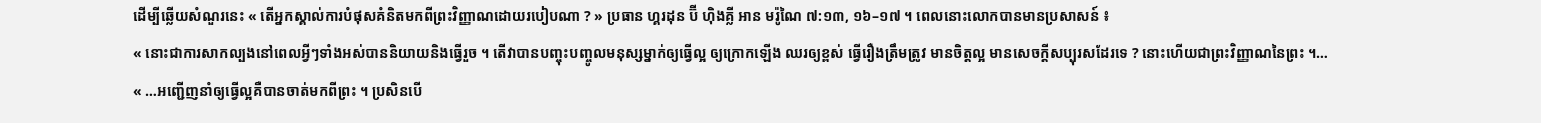ដើម្បីឆ្លើយសំណួរនេះ « តើអ្នកស្គាល់ការបំផុសគំនិតមកពីព្រះវិញ្ញាណដោយរបៀបណា ? » ប្រធាន ហ្គរដុន ប៊ី ហ៊ិងគ្លី អាន មរ៉ូណៃ ៧:១៣, ១៦–១៧ ។ ពេលនោះលោកបានមានប្រសាសន៍ ៖
« នោះជាការសាកល្បងនៅពេលអ្វីៗទាំងអស់បាននិយាយនិងធ្វើរួច ។ តើវាបានបញ្ចុះបញ្ចូលមនុស្សម្នាក់ឲ្យធ្វើល្អ ឲ្យក្រោកឡើង ឈរឲ្យខ្ពស់ ធ្វើរឿងត្រឹមត្រូវ មានចិត្តល្អ មានសេចក្ដីសប្បុរសដែរទេ ? នោះហើយជាព្រះវិញ្ញាណនៃព្រះ ។…
« …អញ្ជើញនាំឲ្យធ្វើល្អគឺបានចាត់មកពីព្រះ ។ ប្រសិនបើ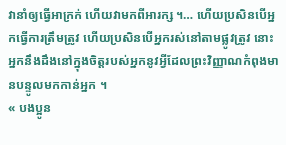វានាំឲ្យធ្វើអាក្រក់ ហើយវាមកពីអារក្ស ។… ហើយប្រសិនបើអ្នកធ្វើការត្រឹមត្រូវ ហើយប្រសិនបើអ្នករស់នៅតាមផ្លូវត្រូវ នោះអ្នកនឹងដឹងនៅក្នុងចិត្តរបស់អ្នកនូវអ្វីដែលព្រះវិញ្ញាណកំពុងមានបន្ទូលមកកាន់អ្នក ។
« បងប្អូន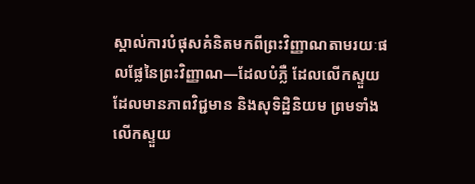ស្គាល់ការបំផុសគំនិតមកពីព្រះវិញ្ញាណតាមរយៈផលផ្លែនៃព្រះវិញ្ញាណ—ដែលបំភ្លឺ ដែលលើកស្ទួយ ដែលមានភាពវិជ្ជមាន និងសុទិដ្ឋិនិយម ព្រមទាំងលើកស្ទួយ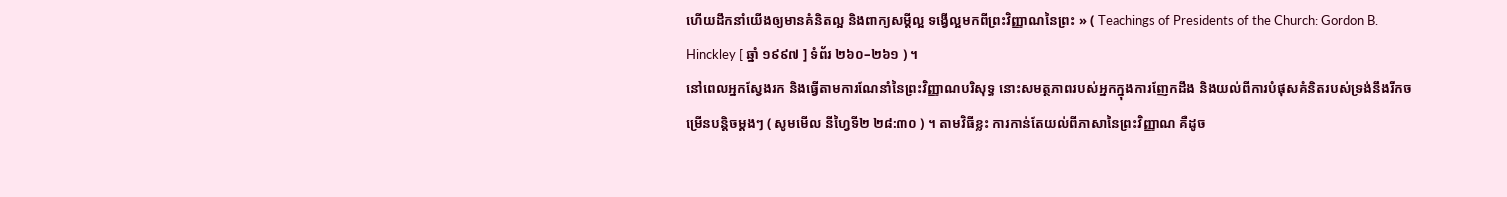ហើយដឹកនាំយើងឲ្យមានគំនិតល្អ និងពាក្យសម្ដីល្អ ទង្វើល្អមកពីព្រះវិញ្ញាណនៃព្រះ » ( Teachings of Presidents of the Church: Gordon B. Hinckley [ ឆ្នាំ ១៩៩៧ ] ទំព័រ ២៦០–២៦១ ) ។
នៅពេលអ្នកស្វែងរក និងធ្វើតាមការណែនាំនៃព្រះវិញ្ញាណបរិសុទ្ធ នោះសមត្ថភាពរបស់អ្នកក្នុងការញែកដឹង និងយល់ពីការបំផុសគំនិតរបស់ទ្រង់នឹងរីកចម្រើនបន្តិចម្តងៗ ( សូមមើល នីហ្វៃទី២ ២៨:៣០ ) ។ តាមវិធីខ្លះ ការកាន់តែយល់ពីភាសានៃព្រះវិញ្ញាណ គឺដូច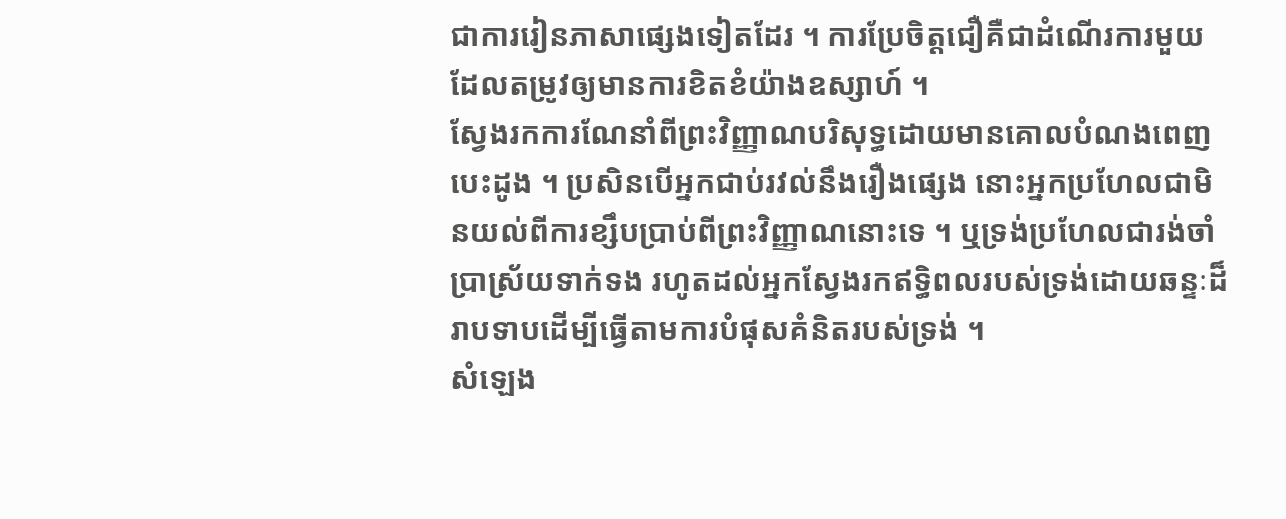ជាការរៀនភាសាផ្សេងទៀតដែរ ។ ការប្រែចិត្តជឿគឺជាដំណើរការមួយដែលតម្រូវឲ្យមានការខិតខំយ៉ាងឧស្សាហ៍ ។
ស្វែងរកការណែនាំពីព្រះវិញ្ញាណបរិសុទ្ធដោយមានគោលបំណងពេញបេះដូង ។ ប្រសិនបើអ្នកជាប់រវល់នឹងរឿងផ្សេង នោះអ្នកប្រហែលជាមិនយល់ពីការខ្សឹបប្រាប់ពីព្រះវិញ្ញាណនោះទេ ។ ឬទ្រង់ប្រហែលជារង់ចាំប្រាស្រ័យទាក់ទង រហូតដល់អ្នកស្វែងរកឥទ្ធិពលរបស់ទ្រង់ដោយឆន្ទៈដ៏រាបទាបដើម្បីធ្វើតាមការបំផុសគំនិតរបស់ទ្រង់ ។
សំឡេង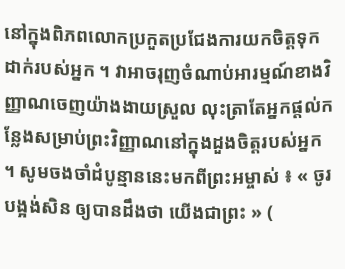នៅក្នុងពិភពលោកប្រកួតប្រជែងការយកចិត្តទុកដាក់របស់អ្នក ។ វាអាចរុញចំណាប់អារម្មណ៍ខាងវិញ្ញាណចេញយ៉ាងងាយស្រួល លុះត្រាតែអ្នកផ្តល់កន្លែងសម្រាប់ព្រះវិញ្ញាណនៅក្នុងដួងចិត្តរបស់អ្នក ។ សូមចងចាំដំបូន្មាននេះមកពីព្រះអម្ចាស់ ៖ « ចូរបង្អង់សិន ឲ្យបានដឹងថា យើងជាព្រះ » (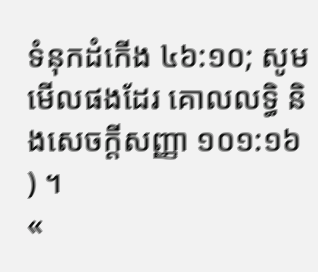ទំនុកដំកើង ៤៦:១០; សូមមើលផងដែរ គោលលទ្ធិ និងសេចក្តីសញ្ញា ១០១:១៦ ) ។
«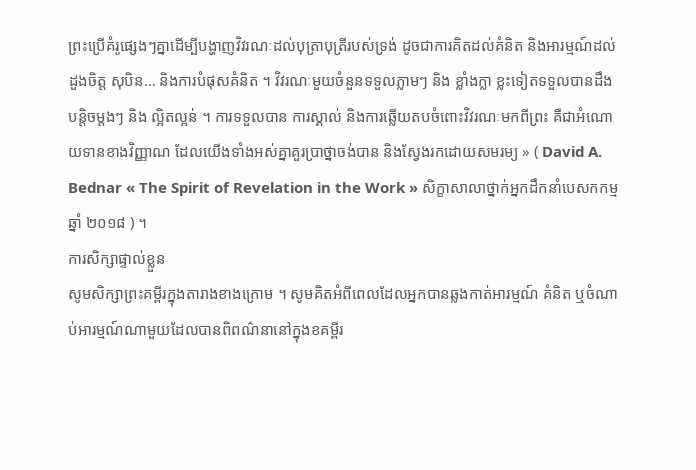ព្រះប្រើគំរូផ្សេងៗគ្នាដើម្បីបង្ហាញវិវរណៈដល់បុត្រាបុត្រីរបស់ទ្រង់ ដូចជាការគិតដល់គំនិត និងអារម្មណ៍ដល់ដួងចិត្ត សុបិន… និងការបំផុសគំនិត ។ វិវរណៈមួយចំនួនទទួលភ្លាមៗ និង ខ្លាំងក្លា ខ្លះទៀតទទួលបានដឹងបន្តិចម្ដងៗ និង ល្អិតល្អន់ ។ ការទទួលបាន ការស្គាល់ និងការឆ្លើយតបចំពោះវិវរណៈមកពីព្រះ គឺជាអំណោយទានខាងវិញ្ញាណ ដែលយើងទាំងអស់គ្នាគួរប្រាថ្នាចង់បាន និងស្វែងរកដោយសមរម្យ » ( David A. Bednar « The Spirit of Revelation in the Work » សិក្ខាសាលាថ្នាក់អ្នកដឹកនាំបេសកកម្ម ឆ្នាំ ២០១៨ ) ។
ការសិក្សាផ្ទាល់ខ្លួន
សូមសិក្សាព្រះគម្ពីរក្នុងតារាងខាងក្រោម ។ សូមគិតអំពីពេលដែលអ្នកបានឆ្លងកាត់អារម្មណ៍ គំនិត ឬចំណាប់អារម្មណ៍ណាមួយដែលបានពិពណ៌នានៅក្នុងខគម្ពីរ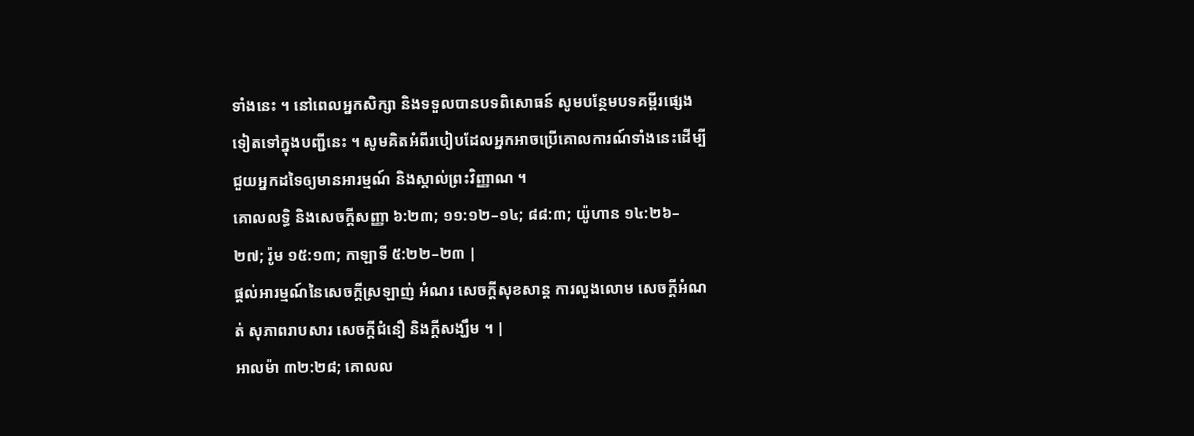ទាំងនេះ ។ នៅពេលអ្នកសិក្សា និងទទួលបានបទពិសោធន៍ សូមបន្ថែមបទគម្ពីរផ្សេងទៀតទៅក្នុងបញ្ជីនេះ ។ សូមគិតអំពីរបៀបដែលអ្នកអាចប្រើគោលការណ៍ទាំងនេះដើម្បីជួយអ្នកដទៃឲ្យមានអារម្មណ៍ និងស្គាល់ព្រះវិញ្ញាណ ។
គោលលទ្ធិ និងសេចក្តីសញ្ញា ៦:២៣; ១១:១២–១៤; ៨៨:៣; យ៉ូហាន ១៤:២៦–២៧; រ៉ូម ១៥:១៣; កាឡាទី ៥:២២–២៣ |
ផ្តល់អារម្មណ៍នៃសេចក្តីស្រឡាញ់ អំណរ សេចក្តីសុខសាន្ត ការលួងលោម សេចក្តីអំណត់ សុភាពរាបសារ សេចក្តីជំនឿ និងក្តីសង្ឃឹម ។ |
អាលម៉ា ៣២:២៨; គោលល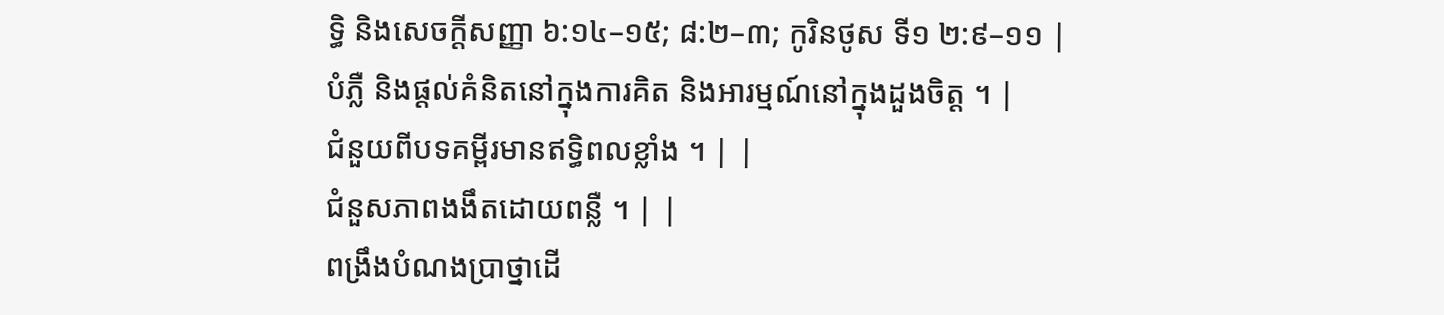ទ្ធិ និងសេចក្តីសញ្ញា ៦:១៤–១៥; ៨:២–៣; កូរិនថូស ទី១ ២:៩–១១ |
បំភ្លឺ និងផ្តល់គំនិតនៅក្នុងការគិត និងអារម្មណ៍នៅក្នុងដួងចិត្ត ។ |
ជំនួយពីបទគម្ពីរមានឥទ្ធិពលខ្លាំង ។ | |
ជំនួសភាពងងឹតដោយពន្លឺ ។ | |
ពង្រឹងបំណងប្រាថ្នាដើ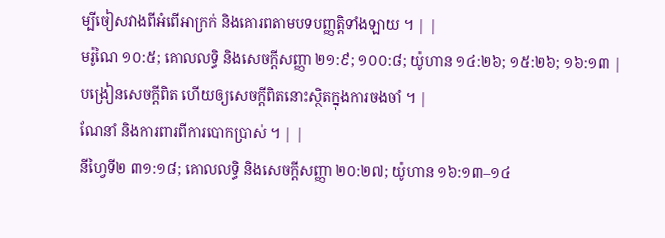ម្បីចៀសវាងពីអំពើអាក្រក់ និងគោរពតាមបទបញ្ញត្តិទាំងឡាយ ។ | |
មរ៉ូណៃ ១០:៥; គោលលទ្ធិ និងសេចក្តីសញ្ញា ២១:៩; ១០០:៨; យ៉ូហាន ១៤:២៦; ១៥:២៦; ១៦:១៣ |
បង្រៀនសេចក្តីពិត ហើយឲ្យសេចក្តីពិតនោះស្ថិតក្នុងការចងចាំ ។ |
ណែនាំ និងការពារពីការបោកប្រាស់ ។ | |
នីហ្វៃទី២ ៣១:១៨; គោលលទ្ធិ និងសេចក្តីសញ្ញា ២០:២៧; យ៉ូហាន ១៦:១៣–១៤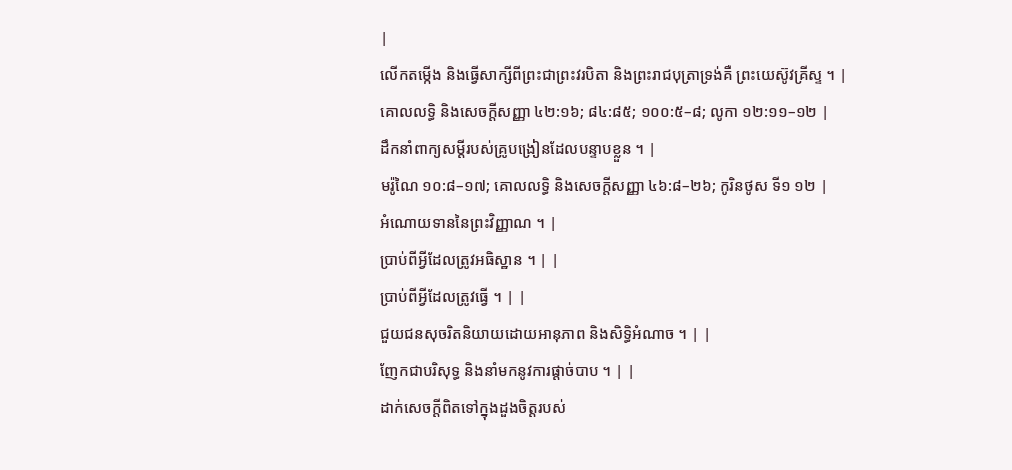|
លើកតម្កើង និងធ្វើសាក្សីពីព្រះជាព្រះវរបិតា និងព្រះរាជបុត្រាទ្រង់គឺ ព្រះយេស៊ូវគ្រីស្ទ ។ |
គោលលទ្ធិ និងសេចក្តីសញ្ញា ៤២:១៦; ៨៤:៨៥; ១០០:៥–៨; លូកា ១២:១១–១២ |
ដឹកនាំពាក្យសម្តីរបស់គ្រូបង្រៀនដែលបន្ទាបខ្លួន ។ |
មរ៉ូណៃ ១០:៨–១៧; គោលលទ្ធិ និងសេចក្តីសញ្ញា ៤៦:៨–២៦; កូរិនថូស ទី១ ១២ |
អំណោយទាននៃព្រះវិញ្ញាណ ។ |
ប្រាប់ពីអ្វីដែលត្រូវអធិស្ឋាន ។ | |
ប្រាប់ពីអ្វីដែលត្រូវធ្វើ ។ | |
ជួយជនសុចរិតនិយាយដោយអានុភាព និងសិទ្ធិអំណាច ។ | |
ញែកជាបរិសុទ្ធ និងនាំមកនូវការផ្ដាច់បាប ។ | |
ដាក់សេចក្តីពិតទៅក្នុងដួងចិត្តរបស់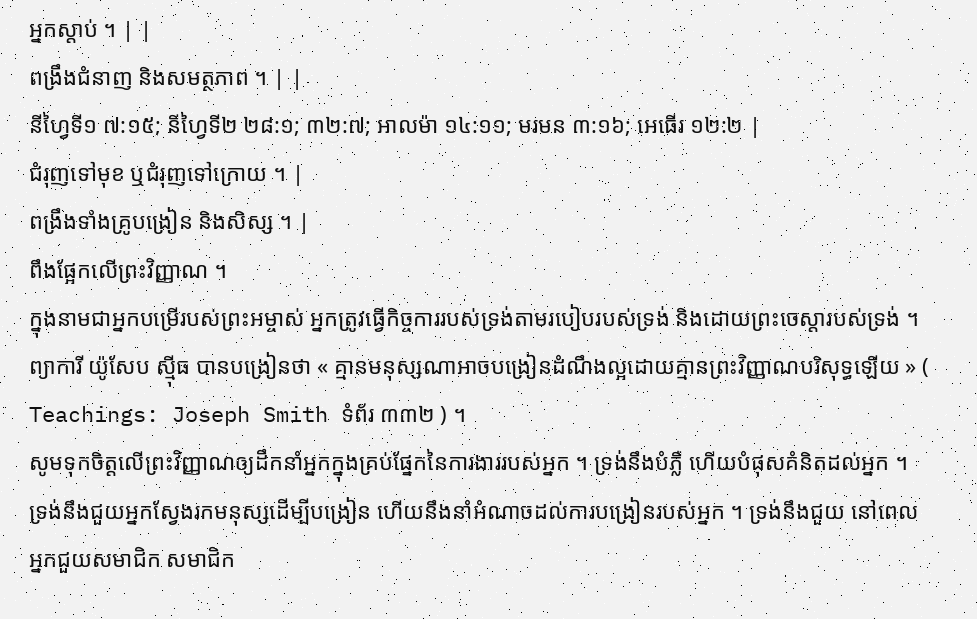អ្នកស្តាប់ ។ | |
ពង្រឹងជំនាញ និងសមត្ថភាព ។ | |
នីហ្វៃទី១ ៧:១៥; នីហ្វៃទី២ ២៨:១; ៣២:៧; អាលម៉ា ១៤:១១; មរមន ៣:១៦; អេធើរ ១២:២ |
ជំរុញទៅមុខ ឬជំរុញទៅក្រោយ ។ |
ពង្រឹងទាំងគ្រូបង្រៀន និងសិស្ស ។ |
ពឹងផ្អែកលើព្រះវិញ្ញាណ ។
ក្នុងនាមជាអ្នកបម្រើរបស់ព្រះអម្ចាស់ អ្នកត្រូវធ្វើកិច្ចការរបស់ទ្រង់តាមរបៀបរបស់ទ្រង់ និងដោយព្រះចេស្តារបស់ទ្រង់ ។ ព្យាការី យ៉ូសែប ស៊្មីធ បានបង្រៀនថា « គ្មានមនុស្សណាអាចបង្រៀនដំណឹងល្អដោយគ្មានព្រះវិញ្ញាណបរិសុទ្ធឡើយ » ( Teachings: Joseph Smith ទំព័រ ៣៣២ ) ។
សូមទុកចិត្តលើព្រះវិញ្ញាណឲ្យដឹកនាំអ្នកក្នុងគ្រប់ផ្នែកនៃការងាររបស់អ្នក ។ ទ្រង់នឹងបំភ្លឺ ហើយបំផុសគំនិតដល់អ្នក ។ ទ្រង់នឹងជួយអ្នកស្វែងរកមនុស្សដើម្បីបង្រៀន ហើយនឹងនាំអំណាចដល់ការបង្រៀនរបស់អ្នក ។ ទ្រង់នឹងជួយ នៅពេលអ្នកជួយសមាជិក សមាជិក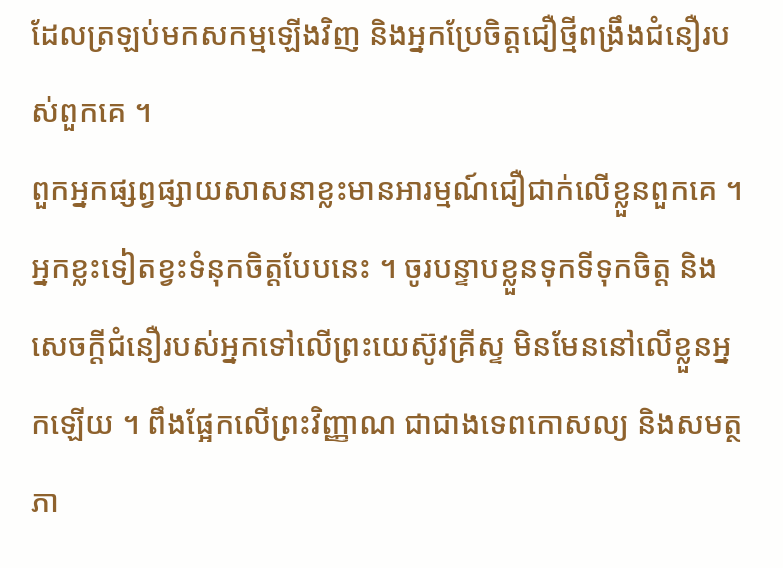ដែលត្រឡប់មកសកម្មឡើងវិញ និងអ្នកប្រែចិត្តជឿថ្មីពង្រឹងជំនឿរបស់ពួកគេ ។
ពួកអ្នកផ្សព្វផ្សាយសាសនាខ្លះមានអារម្មណ៍ជឿជាក់លើខ្លួនពួកគេ ។ អ្នកខ្លះទៀតខ្វះទំនុកចិត្តបែបនេះ ។ ចូរបន្ទាបខ្លួនទុកទីទុកចិត្ត និងសេចក្តីជំនឿរបស់អ្នកទៅលើព្រះយេស៊ូវគ្រីស្ទ មិនមែននៅលើខ្លួនអ្នកឡើយ ។ ពឹងផ្អែកលើព្រះវិញ្ញាណ ជាជាងទេពកោសល្យ និងសមត្ថភា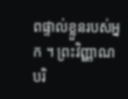ពផ្ទាល់ខ្លួនរបស់អ្នក ។ ព្រះវិញ្ញាណបរិ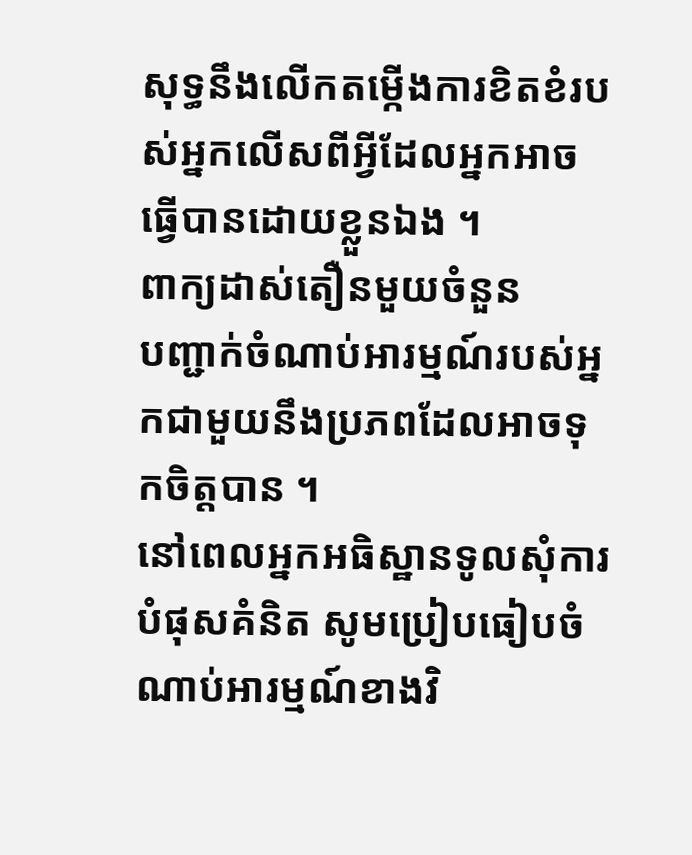សុទ្ធនឹងលើកតម្កើងការខិតខំរបស់អ្នកលើសពីអ្វីដែលអ្នកអាចធ្វើបានដោយខ្លួនឯង ។
ពាក្យដាស់តឿនមួយចំនួន
បញ្ជាក់ចំណាប់អារម្មណ៍របស់អ្នកជាមួយនឹងប្រភពដែលអាចទុកចិត្តបាន ។
នៅពេលអ្នកអធិស្ឋានទូលសុំការបំផុសគំនិត សូមប្រៀបធៀបចំណាប់អារម្មណ៍ខាងវិ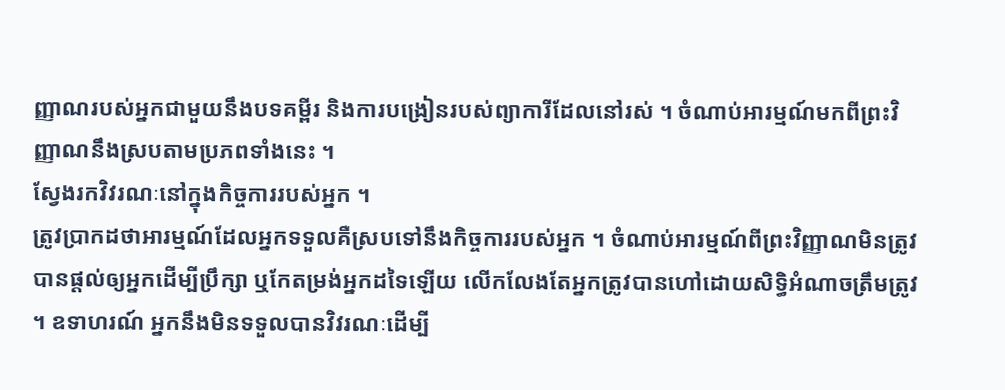ញ្ញាណរបស់អ្នកជាមួយនឹងបទគម្ពីរ និងការបង្រៀនរបស់ព្យាការីដែលនៅរស់ ។ ចំណាប់អារម្មណ៍មកពីព្រះវិញ្ញាណនឹងស្របតាមប្រភពទាំងនេះ ។
ស្វែងរកវិវរណៈនៅក្នុងកិច្ចការរបស់អ្នក ។
ត្រូវប្រាកដថាអារម្មណ៍ដែលអ្នកទទួលគឺស្របទៅនឹងកិច្ចការរបស់អ្នក ។ ចំណាប់អារម្មណ៍ពីព្រះវិញ្ញាណមិនត្រូវបានផ្ដល់ឲ្យអ្នកដើម្បីប្រឹក្សា ឬកែតម្រង់អ្នកដទៃឡើយ លើកលែងតែអ្នកត្រូវបានហៅដោយសិទ្ធិអំណាចត្រឹមត្រូវ ។ ឧទាហរណ៍ អ្នកនឹងមិនទទួលបានវិវរណៈដើម្បី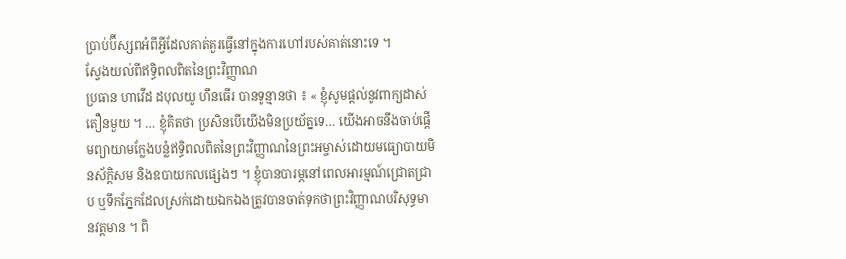ប្រាប់ប៊ីស្សពអំពីអ្វីដែលគាត់គួរធ្វើនៅក្នុងការហៅរបស់គាត់នោះទេ ។
ស្វែងយល់ពីឥទ្ធិពលពិតនៃព្រះវិញ្ញាណ
ប្រធាន ហាវើដ ដបុលយូ ហឹនធើរ បានទូន្មានថា ៖ « ខ្ញុំសូមផ្តល់នូវពាក្យដាស់តឿនមួយ ។ … ខ្ញុំគិតថា ប្រសិនបើយើងមិនប្រយ័ត្នទេ… យើងអាចនឹងចាប់ផ្តើមព្យាយាមក្លែងបន្លំឥទ្ធិពលពិតនៃព្រះវិញ្ញាណនៃព្រះអម្ចាស់ដោយមធ្យោបាយមិនស័ក្តិសម និងឧបាយកលផ្សេងៗ ។ ខ្ញុំបានបារម្ភនៅពេលអារម្មណ៍ជ្រោតជ្រាប ឬទឹកភ្នែកដែលស្រក់ដោយឯកឯងត្រូវបានចាត់ទុកថាព្រះវិញ្ញាណបរិសុទ្ធមានវត្តមាន ។ ពិ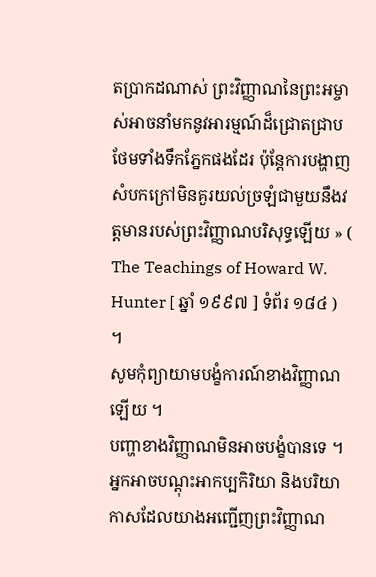តបា្រកដណាស់ ព្រះវិញ្ញាណនៃព្រះអម្ចាស់អាចនាំមកនូវអារម្មណ៍ដ៏ជ្រោតជ្រាបថែមទាំងទឹកភ្នែកផងដែរ ប៉ុន្តែការបង្ហាញសំបកក្រៅមិនគួរយល់ច្រឡំជាមួយនឹងវត្តមានរបស់ព្រះវិញ្ញាណបរិសុទ្ធឡើយ » ( The Teachings of Howard W. Hunter [ ឆ្នាំ ១៩៩៧ ] ទំព័រ ១៨៤ ) ។
សូមកុំព្យាយាមបង្ខំការណ៍ខាងវិញ្ញាណឡើយ ។
បញ្ហាខាងវិញ្ញាណមិនអាចបង្ខំបានទេ ។ អ្នកអាចបណ្ដុះអាកប្បកិរិយា និងបរិយាកាសដែលយាងអញ្ជើញព្រះវិញ្ញាណ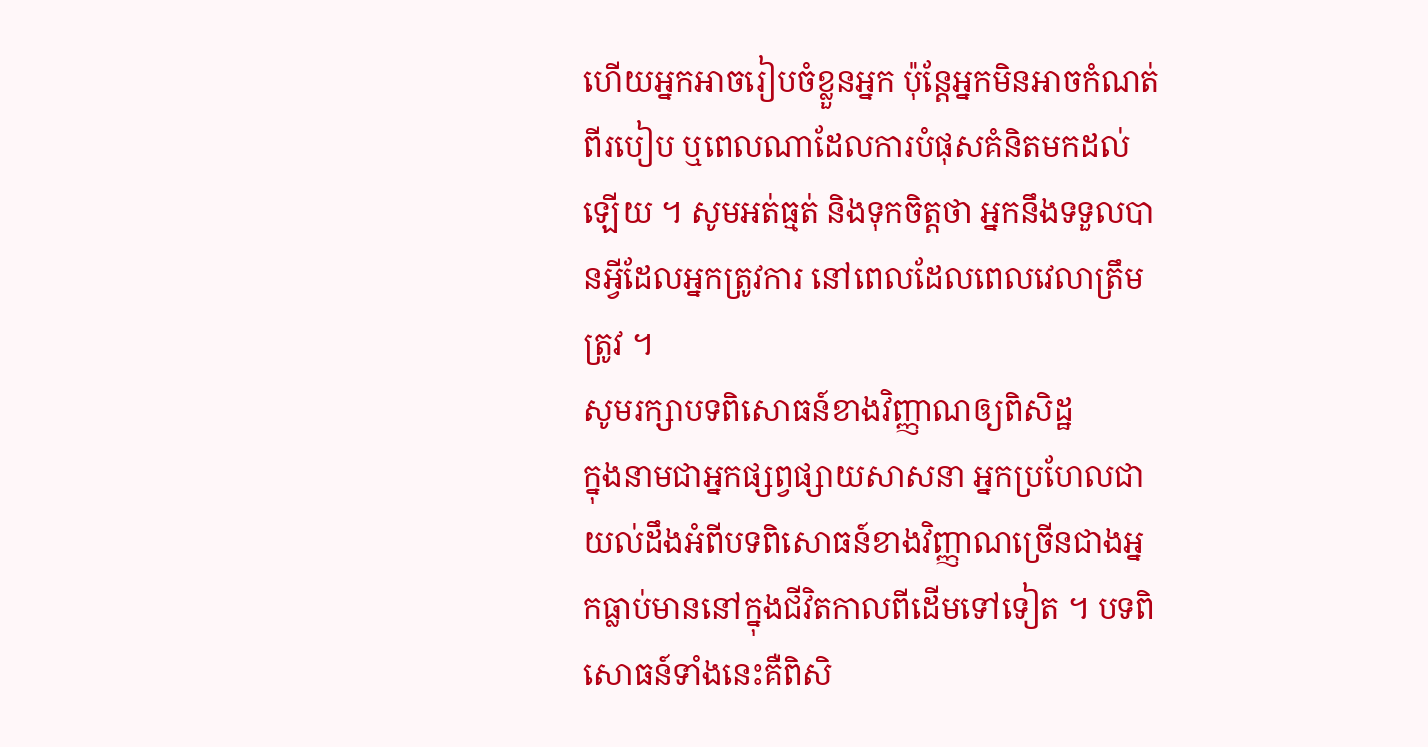ហើយអ្នកអាចរៀបចំខ្លួនអ្នក ប៉ុន្តែអ្នកមិនអាចកំណត់ពីរបៀប ឬពេលណាដែលការបំផុសគំនិតមកដល់ឡើយ ។ សូមអត់ធ្មត់ និងទុកចិត្តថា អ្នកនឹងទទួលបានអ្វីដែលអ្នកត្រូវការ នៅពេលដែលពេលវេលាត្រឹមត្រូវ ។
សូមរក្សាបទពិសោធន៍ខាងវិញ្ញាណឲ្យពិសិដ្ឋ
ក្នុងនាមជាអ្នកផ្សព្វផ្សាយសាសនា អ្នកប្រហែលជាយល់ដឹងអំពីបទពិសោធន៍ខាងវិញ្ញាណច្រើនជាងអ្នកធ្លាប់មាននៅក្នុងជីវិតកាលពីដើមទៅទៀត ។ បទពិសោធន៍ទាំងនេះគឺពិសិ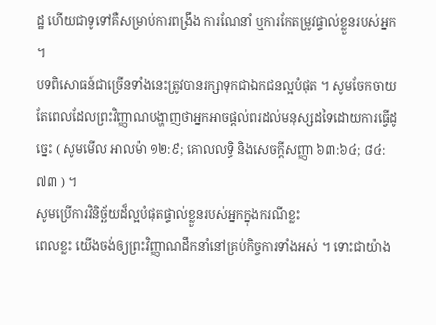ដ្ឋ ហើយជាទូទៅគឺសម្រាប់ការពង្រឹង ការណែនាំ ឬការកែតម្រូវផ្ទាល់ខ្លួនរបស់អ្នក ។
បទពិសោធន៍ជាច្រើនទាំងនេះត្រូវបានរក្សាទុកជាឯកជនល្អបំផុត ។ សូមចែកចាយតែពេលដែលព្រះវិញ្ញាណបង្ហាញថាអ្នកអាចផ្ដល់ពរដល់មនុស្សដទៃដោយការធ្វើដូច្នេះ ( សូមមើល អាលម៉ា ១២:៩; គោលលទ្ធិ និងសេចក្តីសញ្ញា ៦៣:៦៤; ៨៤:៧៣ ) ។
សូមប្រើការវិនិច្ឆ័យដ៏ល្អបំផុតផ្ទាល់ខ្លួនរបស់អ្នកក្នុងករណីខ្លះ
ពេលខ្លះ យើងចង់ឲ្យព្រះវិញ្ញាណដឹកនាំនៅគ្រប់កិច្ចការទាំងអស់ ។ ទោះជាយ៉ាង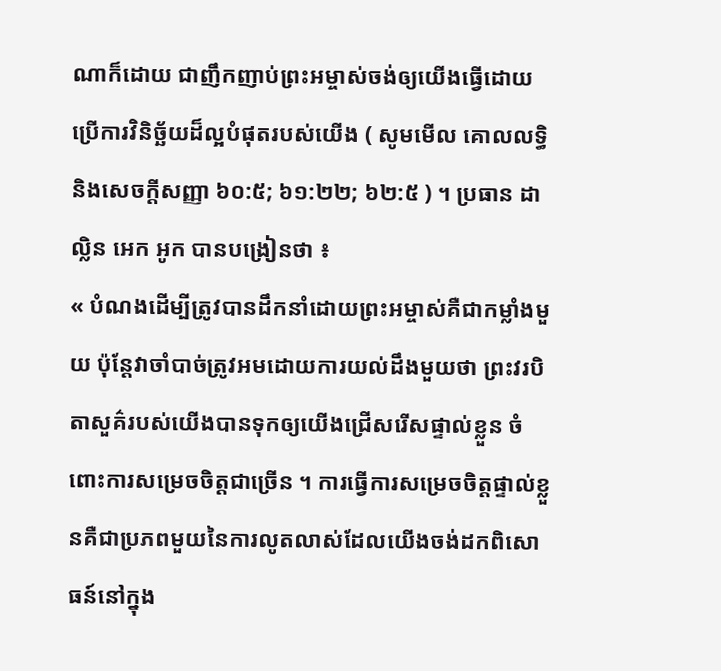ណាក៏ដោយ ជាញឹកញាប់ព្រះអម្ចាស់ចង់ឲ្យយើងធ្វើដោយប្រើការវិនិច្ឆ័យដ៏ល្អបំផុតរបស់យើង ( សូមមើល គោលលទ្ធិ និងសេចក្តីសញ្ញា ៦០:៥; ៦១:២២; ៦២:៥ ) ។ ប្រធាន ដាល្លិន អេក អូក បានបង្រៀនថា ៖
« បំណងដើម្បីត្រូវបានដឹកនាំដោយព្រះអម្ចាស់គឺជាកម្លាំងមួយ ប៉ុន្តែវាចាំបាច់ត្រូវអមដោយការយល់ដឹងមួយថា ព្រះវរបិតាសួគ៌របស់យើងបានទុកឲ្យយើងជ្រើសរើសផ្ទាល់ខ្លួន ចំពោះការសម្រេចចិត្តជាច្រើន ។ ការធ្វើការសម្រេចចិត្តផ្ទាល់ខ្លួនគឺជាប្រភពមួយនៃការលូតលាស់ដែលយើងចង់ដកពិសោធន៍នៅក្នុង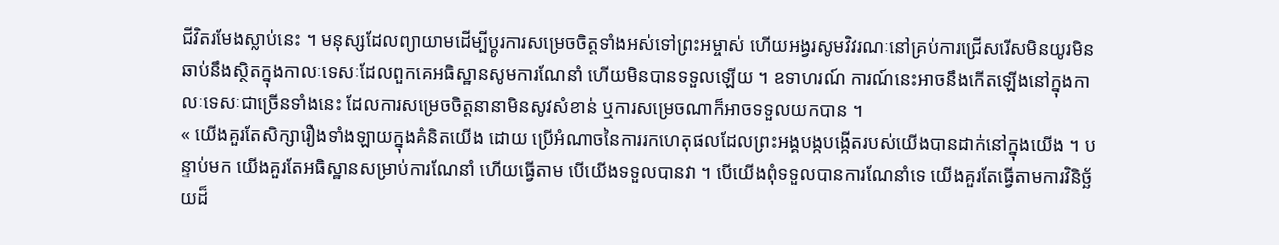ជីវិតរមែងស្លាប់នេះ ។ មនុស្សដែលព្យាយាមដើម្បីប្តូរការសម្រេចចិត្តទាំងអស់ទៅព្រះអម្ចាស់ ហើយអង្វរសូមវិវរណៈនៅគ្រប់ការជ្រើសរើសមិនយូរមិនឆាប់នឹងស្ថិតក្នុងកាលៈទេសៈដែលពួកគេអធិស្ឋានសូមការណែនាំ ហើយមិនបានទទួលឡើយ ។ ឧទាហរណ៍ ការណ៍នេះអាចនឹងកើតឡើងនៅក្នុងកាលៈទេសៈជាច្រើនទាំងនេះ ដែលការសម្រេចចិត្តនានាមិនសូវសំខាន់ ឬការសម្រេចណាក៏អាចទទួលយកបាន ។
« យើងគួរតែសិក្សារឿងទាំងឡាយក្នុងគំនិតយើង ដោយ ប្រើអំណាចនៃការរកហេតុផលដែលព្រះអង្គបង្កបង្កើតរបស់យើងបានដាក់នៅក្នុងយើង ។ បន្ទាប់មក យើងគួរតែអធិស្ឋានសម្រាប់ការណែនាំ ហើយធ្វើតាម បើយើងទទួលបានវា ។ បើយើងពុំទទួលបានការណែនាំទេ យើងគួរតែធ្វើតាមការវិនិច្ឆ័យដ៏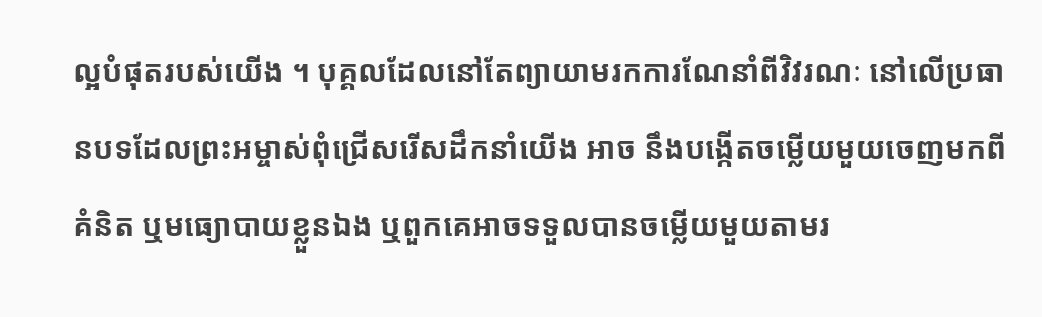ល្អបំផុតរបស់យើង ។ បុគ្គលដែលនៅតែព្យាយាមរកការណែនាំពីវិវរណៈ នៅលើប្រធានបទដែលព្រះអម្ចាស់ពុំជ្រើសរើសដឹកនាំយើង អាច នឹងបង្កើតចម្លើយមួយចេញមកពីគំនិត ឬមធ្យោបាយខ្លួនឯង ឬពួកគេអាចទទួលបានចម្លើយមួយតាមរ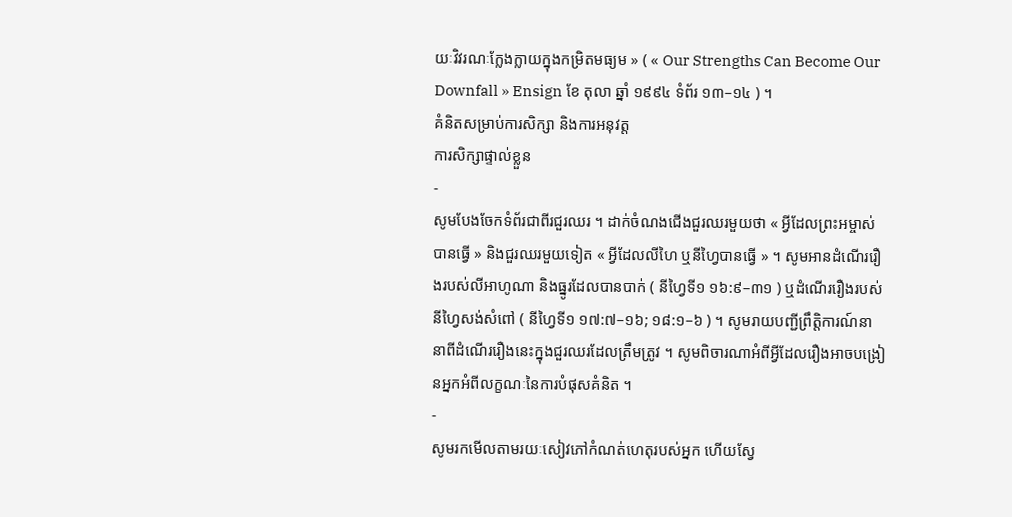យៈវិវរណៈក្លែងក្លាយក្នុងកម្រិតមធ្យម » ( « Our Strengths Can Become Our Downfall » Ensign ខែ តុលា ឆ្នាំ ១៩៩៤ ទំព័រ ១៣–១៤ ) ។
គំនិតសម្រាប់ការសិក្សា និងការអនុវត្ត
ការសិក្សាផ្ទាល់ខ្លួន
-
សូមបែងចែកទំព័រជាពីរជួរឈរ ។ ដាក់ចំណងជើងជួរឈរមួយថា « អ្វីដែលព្រះអម្ចាស់បានធ្វើ » និងជួរឈរមួយទៀត « អ្វីដែលលីហៃ ឬនីហ្វៃបានធ្វើ » ។ សូមអានដំណើររឿងរបស់លីអាហូណា និងធ្នូរដែលបានបាក់ ( នីហ្វៃទី១ ១៦:៩–៣១ ) ឬដំណើររឿងរបស់នីហ្វៃសង់សំពៅ ( នីហ្វៃទី១ ១៧:៧–១៦; ១៨:១–៦ ) ។ សូមរាយបញ្ជីព្រឹត្តិការណ៍នានាពីដំណើររឿងនេះក្នុងជួរឈរដែលត្រឹមត្រូវ ។ សូមពិចារណាអំពីអ្វីដែលរឿងអាចបង្រៀនអ្នកអំពីលក្ខណៈនៃការបំផុសគំនិត ។
-
សូមរកមើលតាមរយៈសៀវភៅកំណត់ហេតុរបស់អ្នក ហើយស្វែ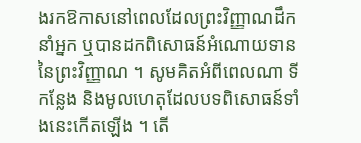ងរកឱកាសនៅពេលដែលព្រះវិញ្ញាណដឹកនាំអ្នក ឬបានដកពិសោធន៍អំណោយទាននៃព្រះវិញ្ញាណ ។ សូមគិតអំពីពេលណា ទីកន្លែង និងមូលហេតុដែលបទពិសោធន៍ទាំងនេះកើតឡើង ។ តើ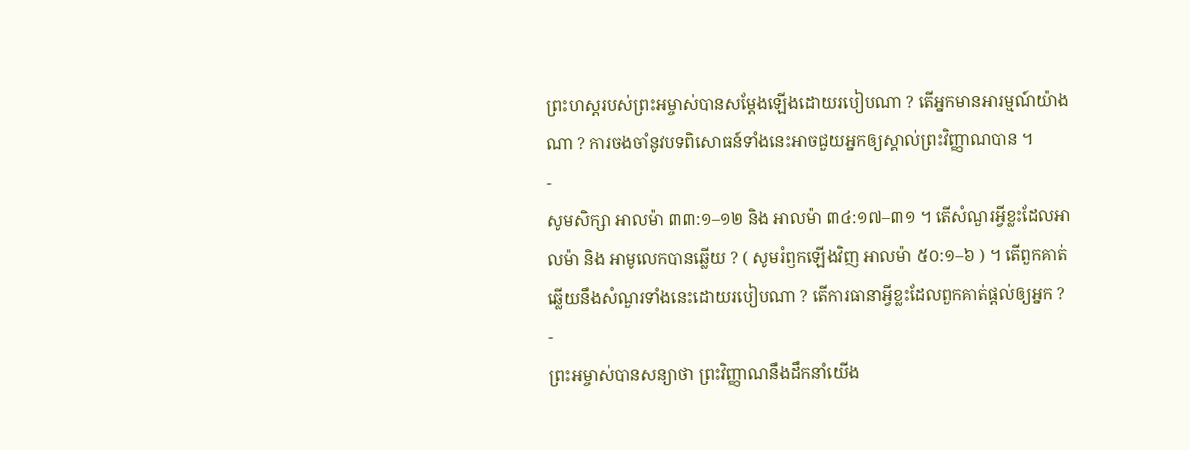ព្រះហស្ដរបស់ព្រះអម្ចាស់បានសម្ដែងឡើងដោយរបៀបណា ? តើអ្នកមានអារម្មណ៍យ៉ាងណា ? ការចងចាំនូវបទពិសោធន៍ទាំងនេះអាចជួយអ្នកឲ្យស្គាល់ព្រះវិញ្ញាណបាន ។
-
សូមសិក្សា អាលម៉ា ៣៣:១–១២ និង អាលម៉ា ៣៤:១៧–៣១ ។ តើសំណួរអ្វីខ្លះដែលអាលម៉ា និង អាមូលេកបានឆ្លើយ ? ( សូមរំឭកឡើងវិញ អាលម៉ា ៥០:១–៦ ) ។ តើពួកគាត់ឆ្លើយនឹងសំណួរទាំងនេះដោយរបៀបណា ? តើការធានាអ្វីខ្លះដែលពួកគាត់ផ្ដល់ឲ្យអ្នក ?
-
ព្រះអម្ចាស់បានសន្យាថា ព្រះវិញ្ញាណនឹងដឹកនាំយើង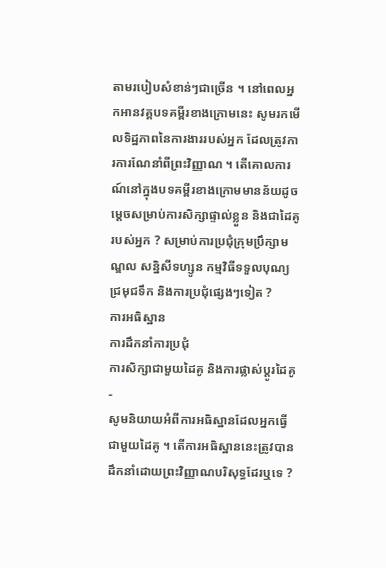តាមរបៀបសំខាន់ៗជាច្រើន ។ នៅពេលអ្នកអានវគ្គបទគម្ពីរខាងក្រោមនេះ សូមរកមើលទិដ្ឋភាពនៃការងាររបស់អ្នក ដែលត្រូវការការណែនាំពីព្រះវិញ្ញាណ ។ តើគោលការណ៍នៅក្នុងបទគម្ពីរខាងក្រោមមានន័យដូចម្តេចសម្រាប់ការសិក្សាផ្ទាល់ខ្លួន និងជាដៃគូរបស់អ្នក ? សម្រាប់ការប្រជុំក្រុមប្រឹក្សាមណ្ឌល សន្និសីទហ្សូន កម្មវិធីទទួលបុណ្យជ្រមុជទឹក និងការប្រជុំផ្សេងៗទៀត ?
ការអធិស្ឋាន
ការដឹកនាំការប្រជុំ
ការសិក្សាជាមួយដៃគូ និងការផ្លាស់ប្តូរដៃគូ
-
សូមនិយាយអំពីការអធិស្ឋានដែលអ្នកធ្វើជាមួយដៃគូ ។ តើការអធិស្ឋាននេះត្រូវបានដឹកនាំដោយព្រះវិញ្ញាណបរិសុទ្ធដែរឬទេ ?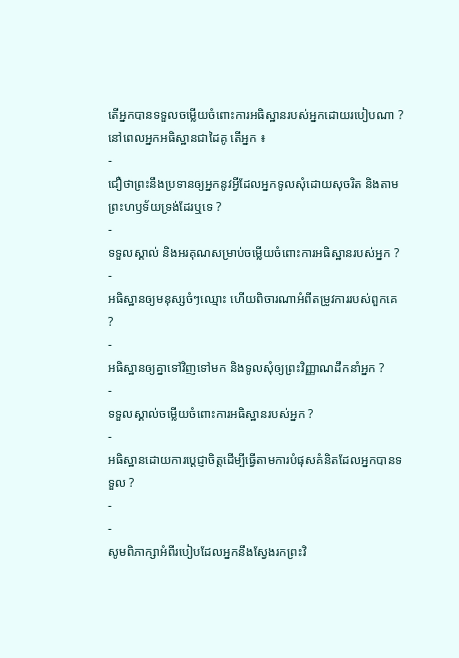តើអ្នកបានទទួលចម្លើយចំពោះការអធិស្ឋានរបស់អ្នកដោយរបៀបណា ? នៅពេលអ្នកអធិស្ឋានជាដៃគូ តើអ្នក ៖
-
ជឿថាព្រះនឹងប្រទានឲ្យអ្នកនូវអ្វីដែលអ្នកទូលសុំដោយសុចរិត និងតាមព្រះហឫទ័យទ្រង់ដែរឬទេ ?
-
ទទួលស្គាល់ និងអរគុណសម្រាប់ចម្លើយចំពោះការអធិស្ឋានរបស់អ្នក ?
-
អធិស្ឋានឲ្យមនុស្សចំៗឈ្មោះ ហើយពិចារណាអំពីតម្រូវការរបស់ពួកគេ ?
-
អធិស្ឋានឲ្យគ្នាទៅវិញទៅមក និងទូលសុំឲ្យព្រះវិញ្ញាណដឹកនាំអ្នក ?
-
ទទួលស្គាល់ចម្លើយចំពោះការអធិស្ឋានរបស់អ្នក ?
-
អធិស្ឋានដោយការប្ដេជ្ញាចិត្តដើម្បីធ្វើតាមការបំផុសគំនិតដែលអ្នកបានទទួល ?
-
-
សូមពិភាក្សាអំពីរបៀបដែលអ្នកនឹងស្វែងរកព្រះវិ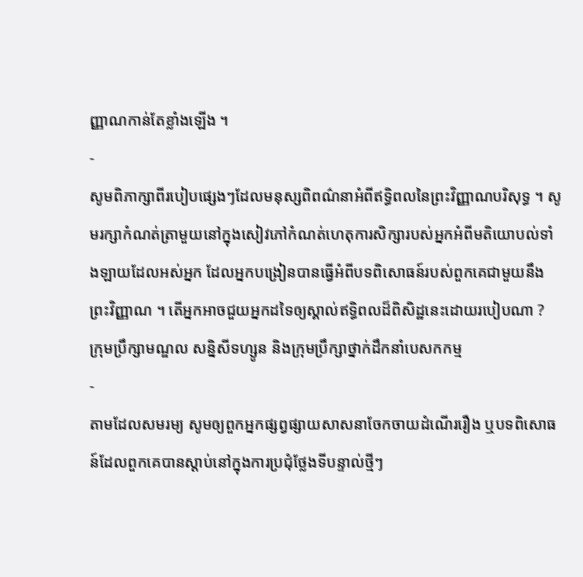ញ្ញាណកាន់តែខ្លាំងឡើង ។
-
សូមពិភាក្សាពីរបៀបផ្សេងៗដែលមនុស្សពិពណ៌នាអំពីឥទ្ធិពលនៃព្រះវិញ្ញាណបរិសុទ្ធ ។ សូមរក្សាកំណត់ត្រាមួយនៅក្នុងសៀវភៅកំណត់ហេតុការសិក្សារបស់អ្នកអំពីមតិយោបល់ទាំងឡាយដែលអស់អ្នក ដែលអ្នកបង្រៀនបានធ្វើអំពីបទពិសោធន៍របស់ពួកគេជាមួយនឹងព្រះវិញ្ញាណ ។ តើអ្នកអាចជួយអ្នកដទៃឲ្យស្គាល់ឥទ្ធិពលដ៏ពិសិដ្ឋនេះដោយរបៀបណា ?
ក្រុមប្រឹក្សាមណ្ឌល សន្និសីទហ្សូន និងក្រុមប្រឹក្សាថ្នាក់ដឹកនាំបេសកកម្ម
-
តាមដែលសមរម្យ សូមឲ្យពួកអ្នកផ្សព្វផ្សាយសាសនាចែកចាយដំណើររឿង ឬបទពិសោធន៍ដែលពួកគេបានស្តាប់នៅក្នុងការប្រជុំថ្លែងទីបន្ទាល់ថ្មីៗ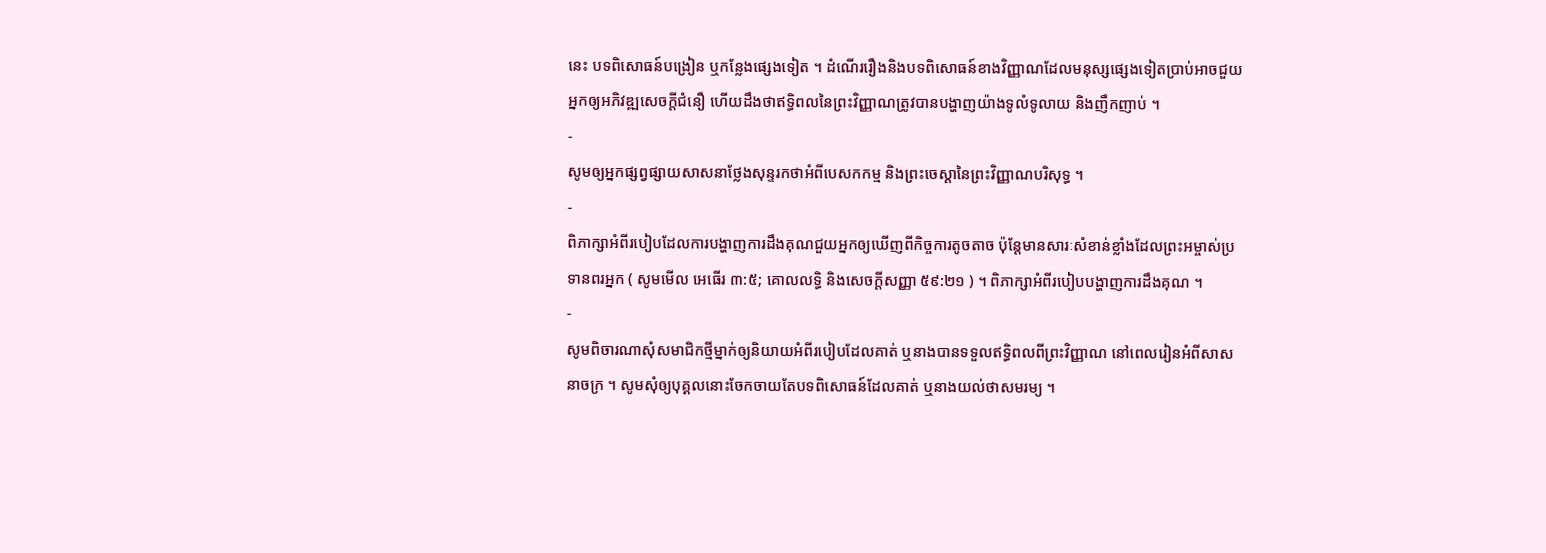នេះ បទពិសោធន៍បង្រៀន ឬកន្លែងផ្សេងទៀត ។ ដំណើររឿងនិងបទពិសោធន៍ខាងវិញ្ញាណដែលមនុស្សផ្សេងទៀតប្រាប់អាចជួយអ្នកឲ្យអភិវឌ្ឍសេចក្តីជំនឿ ហើយដឹងថាឥទ្ធិពលនៃព្រះវិញ្ញាណត្រូវបានបង្ហាញយ៉ាងទូលំទូលាយ និងញឹកញាប់ ។
-
សូមឲ្យអ្នកផ្សព្វផ្សាយសាសនាថ្លែងសុន្ទរកថាអំពីបេសកកម្ម និងព្រះចេស្ដានៃព្រះវិញ្ញាណបរិសុទ្ធ ។
-
ពិភាក្សាអំពីរបៀបដែលការបង្ហាញការដឹងគុណជួយអ្នកឲ្យឃើញពីកិច្ចការតូចតាច ប៉ុន្តែមានសារៈសំខាន់ខ្លាំងដែលព្រះអម្ចាស់ប្រទានពរអ្នក ( សូមមើល អេធើរ ៣:៥; គោលលទ្ធិ និងសេចក្តីសញ្ញា ៥៩:២១ ) ។ ពិភាក្សាអំពីរបៀបបង្ហាញការដឹងគុណ ។
-
សូមពិចារណាសុំសមាជិកថ្មីម្នាក់ឲ្យនិយាយអំពីរបៀបដែលគាត់ ឬនាងបានទទួលឥទ្ធិពលពីព្រះវិញ្ញាណ នៅពេលរៀនអំពីសាសនាចក្រ ។ សូមសុំឲ្យបុគ្គលនោះចែកចាយតែបទពិសោធន៍ដែលគាត់ ឬនាងយល់ថាសមរម្យ ។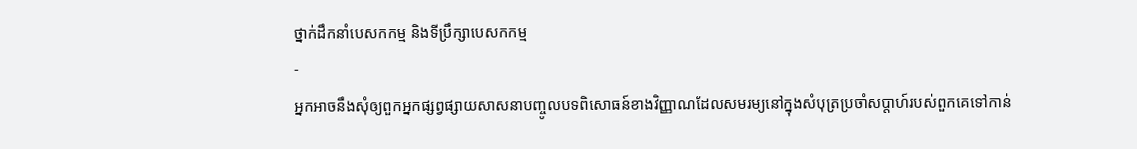ថ្នាក់ដឹកនាំបេសកកម្ម និងទីប្រឹក្សាបេសកកម្ម
-
អ្នកអាចនឹងសុំឲ្យពួកអ្នកផ្សព្វផ្សាយសាសនាបញ្ចូលបទពិសោធន៍ខាងវិញ្ញាណដែលសមរម្យនៅក្នុងសំបុត្រប្រចាំសប្តាហ៍របស់ពួកគេទៅកាន់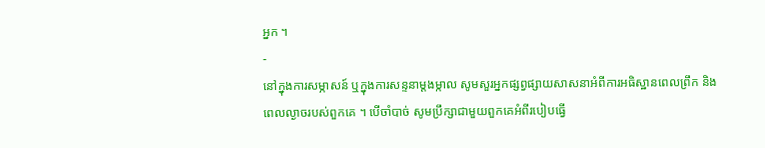អ្នក ។
-
នៅក្នុងការសម្ភាសន៍ ឬក្នុងការសន្ទនាម្តងម្កាល សូមសួរអ្នកផ្សព្វផ្សាយសាសនាអំពីការអធិស្ឋានពេលព្រឹក និងពេលល្ងាចរបស់ពួកគេ ។ បើចាំបាច់ សូមប្រឹក្សាជាមួយពួកគេអំពីរបៀបធ្វើ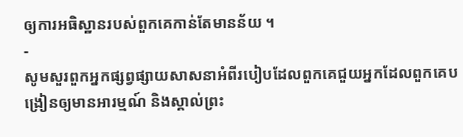ឲ្យការអធិស្ឋានរបស់ពួកគេកាន់តែមានន័យ ។
-
សូមសួរពួកអ្នកផ្សព្វផ្សាយសាសនាអំពីរបៀបដែលពួកគេជួយអ្នកដែលពួកគេបង្រៀនឲ្យមានអារម្មណ៍ និងស្គាល់ព្រះ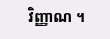វិញ្ញាណ ។